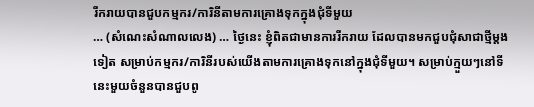រីករាយបានជួបកម្មករ/ការិនីតាមការគ្រោងទុកក្នុងជុំទីមួយ
… (សំណេះសំណាលលេង) … ថ្ងៃនេះ ខ្ញុំពិតជាមានការរីករាយ ដែលបានមកជួបជុំសាជាថ្មីម្តងទៀត សម្រាប់កម្មករ/ការិនីរបស់យើងតាមការគ្រោងទុកនៅក្នុងជុំទីមួយ។ សម្រាប់ក្មួយៗនៅទីនេះមួយចំនួនបានជួបពូ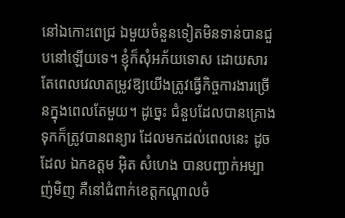នៅឯកោះពេជ្រ ឯមួយចំនួនទៀតមិនទាន់បានជួបនៅឡើយទេ។ ខ្ញុំក៏សុំអភ័យទោស ដោយសារតែពេលវេលាតម្រូវឱ្យយើងត្រូវធ្វើកិច្ចការងារច្រើនក្នុងពេលតែមួយ។ ដូច្នេះ ជំនួបដែលបានគ្រោងទុកក៏ត្រូវបានពន្យារ ដែលមកដល់ពេលនេះ ដូចដែល ឯកឧត្តម អ៊ិត សំហេង បានបញ្ជាក់អម្បាញ់មិញ គឺនៅជំពាក់ខេត្តកណ្តាលចំ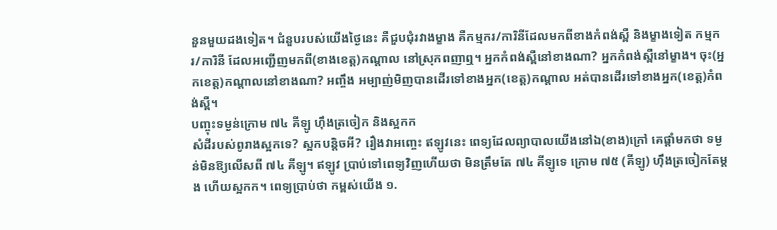នួនមួយដងទៀត។ ជំនួបរបស់យើងថ្ងៃនេះ គឺជួបជុំរវាងម្ខាង គឺកម្មករ/ការិនីដែលមកពីខាងកំពង់ស្ពឺ និងម្ខាងទៀត កម្មករ/ការិនី ដែលអញ្ជើញមកពី(ខាងខេត្ត)កណ្តាល នៅស្រុកពញាឮ។ អ្នកកំពង់ស្ពឺនៅខាងណា? អ្នកកំពង់ស្ពឺនៅម្ខាង។ ចុះ(អ្នកខេត្ត)កណ្តាលនៅខាងណា? អញ្ចឹង អម្បាញ់មិញបានដើរទៅខាងអ្នក(ខេត្ត)កណ្តាល អត់បានដើរទៅខាងអ្នក(ខេត្ត)កំពង់ស្ពឺ។
បញ្ចុះទម្ងន់ក្រោម ៧៤ គីឡូ ហ៊ឹងត្រចៀក និងស្អកក
សំដីរបស់ពូរាងស្អកទេ? ស្អកបន្តិចអី? រឿងវាអញ្ចេះ ឥឡូវនេះ ពេទ្យដែលព្យាបាលយើងនៅឯ(ខាង)ក្រៅ គេផ្តាំមកថា ទម្ងន់មិនឱ្យលើសពី ៧៤ គីឡូ។ ឥឡូវ ប្រាប់ទៅពេទ្យវិញហើយថា មិនត្រឹមតែ ៧៤ គីឡូទេ ក្រោម ៧៥ (គីឡូ) ហ៊ឹងត្រចៀកតែម្តង ហើយស្អកក។ ពេទ្យប្រាប់ថា កម្ពស់យើង ១.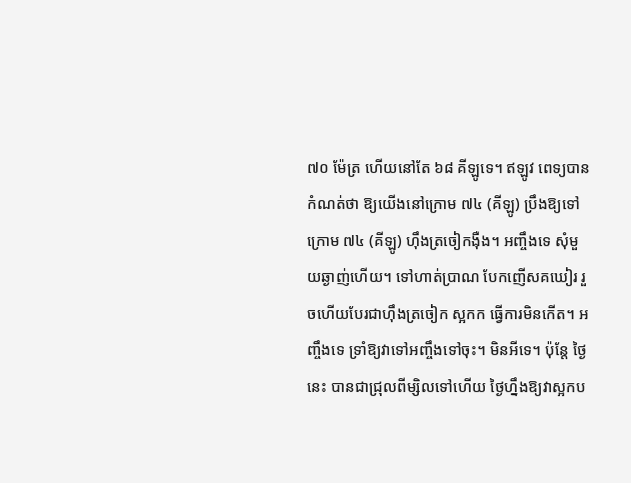៧០ ម៉ែត្រ ហើយនៅតែ ៦៨ គីឡូទេ។ ឥឡូវ ពេទ្យបានកំណត់ថា ឱ្យយើងនៅក្រោម ៧៤ (គីឡូ) ប្រឹងឱ្យទៅក្រោម ៧៤ (គីឡូ) ហ៊ឹងត្រចៀកង៉ឺង។ អញ្ចឹងទេ សុំមួយឆ្ងាញ់ហើយ។ ទៅហាត់ប្រាណ បែកញើសគឃៀរ រួចហើយបែរជាហ៊ឹងត្រចៀក ស្អកក ធ្វើការមិនកើត។ អញ្ចឹងទេ ទ្រាំឱ្យវាទៅអញ្ចឹងទៅចុះ។ មិនអីទេ។ ប៉ុន្តែ ថ្ងៃនេះ បានជាជ្រុលពីម្សិលទៅហើយ ថ្ងៃហ្នឹងឱ្យវាស្អកប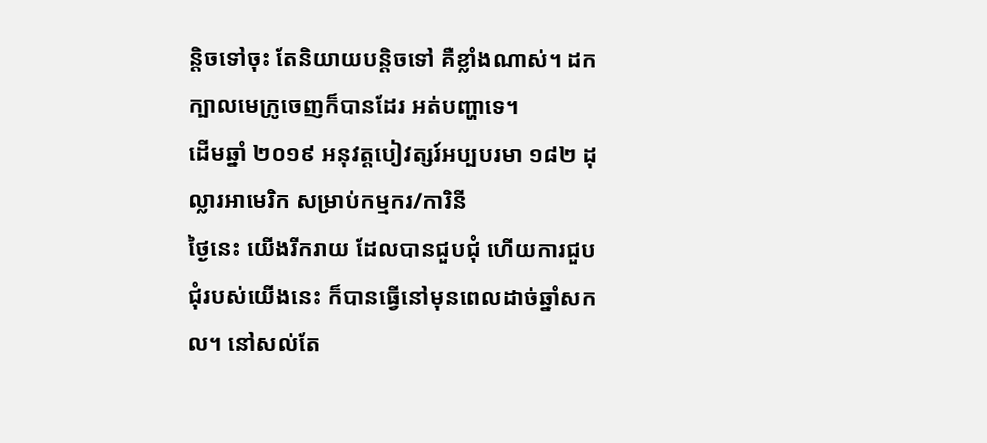ន្តិចទៅចុះ តែនិយាយបន្តិចទៅ គឺខ្លាំងណាស់។ ដកក្បាលមេក្រូចេញក៏បានដែរ អត់បញ្ហាទេ។
ដើមឆ្នាំ ២០១៩ អនុវត្តបៀវត្សរ៍អប្បបរមា ១៨២ ដុល្លារអាមេរិក សម្រាប់កម្មករ/ការិនី
ថ្ងៃនេះ យើងរីករាយ ដែលបានជួបជុំ ហើយការជួបជុំរបស់យើងនេះ ក៏បានធ្វើនៅមុនពេលដាច់ឆ្នាំសកល។ នៅសល់តែ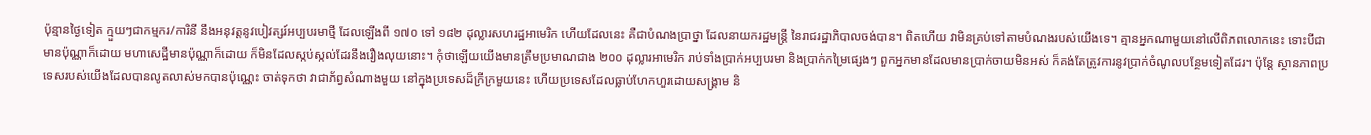ប៉ុន្មានថ្ងៃទៀត ក្មួយៗជាកម្មករ/ការិនី នឹងអនុវត្តនូវបៀវត្សរ៍អប្បបរមាថ្មី ដែលឡើងពី ១៧០ ទៅ ១៨២ ដុល្លារសហរដ្ឋអាមេរិក ហើយដែលនេះ គឺជាបំណងប្រាថ្នា ដែលនាយករដ្ឋមន្ត្រី នៃរាជរដ្ឋាភិបាលចង់បាន។ ពិតហើយ វាមិនគ្រប់ទៅតាមបំណងរបស់យើងទេ។ គ្មានអ្នកណាមួយនៅលើពិភពលោកនេះ ទោះបីជាមានប៉ុណ្ណាក៏ដោយ មហាសេដ្ឋីមានប៉ុណ្ណាក៏ដោយ ក៏មិនដែលស្កប់ស្កល់ដែរនឹងរឿងលុយនោះ។ កុំថាឡើយយើងមានត្រឹមប្រមាណជាង ២០០ ដុល្លារអាមេរិក រាប់ទាំងប្រាក់អប្បបរមា និងប្រាក់កម្រៃផ្សេងៗ ពួកអ្នកមានដែលមានប្រាក់ចាយមិនអស់ ក៏គង់តែត្រូវការនូវប្រាក់ចំណូលបន្ថែមទៀតដែរ។ ប៉ុន្តែ ស្ថានភាពប្រទេសរបស់យើងដែលបានលូតលាស់មកបានប៉ុណ្ណេះ ចាត់ទុកថា វាជាភ័ព្វសំណាងមួយ នៅក្នុងប្រទេសដ៏ក្រីក្រមួយនេះ ហើយប្រទេសដែលធ្លាប់ហែកហួរដោយសង្គ្រាម និ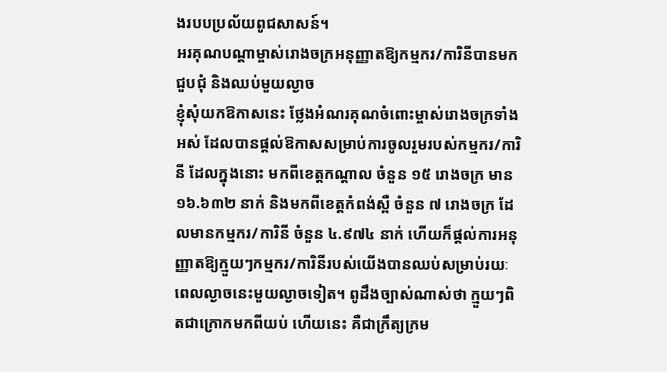ងរបបប្រល័យពូជសាសន៍។
អរគុណបណ្តាម្ចាស់រោងចក្រអនុញ្ញាតឱ្យកម្មករ/ការិនីបានមកជួបជុំ និងឈប់មួយល្ងាច
ខ្ញុំសុំយកឱកាសនេះ ថ្លែងអំណរគុណចំពោះម្ចាស់រោងចក្រទាំងអស់ ដែលបានផ្តល់ឱកាសសម្រាប់ការចូលរួមរបស់កម្មករ/ការិនី ដែលក្នុងនោះ មកពីខេត្តកណ្តាល ចំនួន ១៥ រោងចក្រ មាន ១៦.៦៣២ នាក់ និងមកពីខេត្តកំពង់ស្ពឺ ចំនួន ៧ រោងចក្រ ដែលមានកម្មករ/ការិនី ចំនួន ៤.៩៧៤ នាក់ ហើយក៏ផ្តល់ការអនុញ្ញាតឱ្យក្មួយៗកម្មករ/ការិនីរបស់យើងបានឈប់សម្រាប់រយៈពេលល្ងាចនេះមួយល្ងាចទៀត។ ពូដឹងច្បាស់ណាស់ថា ក្មួយៗពិតជាក្រោកមកពីយប់ ហើយនេះ គឺជាក្រឹត្យក្រម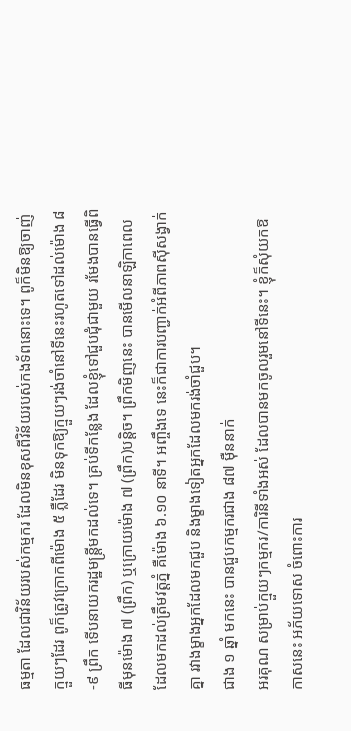ធម្មតា ដែលជាវិន័យរបស់កម្មករ ដែលមិនខុសពីវិន័យរបស់កងទ័ពនោះទេ។ ពូក៏មិនឱ្យចាញ់ក្មួយៗដែរ ពូក៏ត្រូវក្រោកពីម៉ោង ៥ ភ្លឺដែរ មិនទុកឱ្យក្មួយៗរង់ចាំនៅទីនេះរហូតទៅដល់ម៉ោង ៨-៩ ព្រឹក ទើបនាយករដ្ឋមន្ត្រីមកដល់ទេ។ គ្រប់ទីកន្លែង ដែលខ្ញុំទៅជួបជុំជាមួយ រមែងបានធ្វើពិធីមុនម៉ោង ៧ (ព្រឹក) ឬក្រោយម៉ោង ៧ (ព្រឹក)បន្តិច។ ព្រឹកមិញនេះ បានមើលនាឡិកាពេលដែលមកដល់ត្រឹមវត្តភ្នំ គឺម៉ោង ៦.១០ នាទី។ អញ្ចឹងទេ នេះក៏ជាការបញ្ជាក់អំពីភាពស៊ីសង្វាក់គ្នា រវាងម្ខាងអ្នកដែលមកជួប និងម្ខាងទៀតអ្នកដែលមករង់ចាំជួប។
ជាង ១ ឆ្នាំ មកនេះ បានជួបកម្មករជាង ៨៧ ម៉ឺននាក់
អរគុណ សម្រាប់ក្មួយៗកម្មករ/ការិនីទាំងអស់ ដែលបានមកចូលរួមនៅទីនេះ។ ខ្ញុំក៏សុំយកឱកាសនេះ អភ័យទោស ចំពោះការ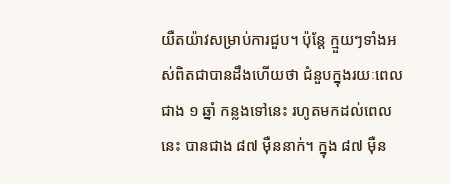យឺតយ៉ាវសម្រាប់ការជួប។ ប៉ុន្តែ ក្មួយៗទាំងអស់ពិតជាបានដឹងហើយថា ជំនួបក្នុងរយៈពេលជាង ១ ឆ្នាំ កន្លងទៅនេះ រហូតមកដល់ពេលនេះ បានជាង ៨៧ ម៉ឺននាក់។ ក្នុង ៨៧ ម៉ឺន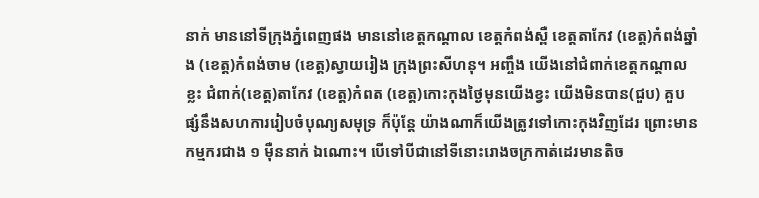នាក់ មាននៅទីក្រុងភ្នំពេញផង មាននៅខេត្តកណ្តាល ខេត្តកំពង់ស្ពឺ ខេត្តតាកែវ (ខេត្ត)កំពង់ឆ្នាំង (ខេត្ត)កំពង់ចាម (ខេត្ត)ស្វាយរៀង ក្រុងព្រះសីហនុ។ អញ្ចឹង យើងនៅជំពាក់ខេត្តកណ្តាលខ្លះ ជំពាក់(ខេត្ត)តាកែវ (ខេត្ត)កំពត (ខេត្ត)កោះកុងថ្ងៃមុនយើងខ្វះ យើងមិនបាន(ជួប) គួបផ្សំនឹងសហការរៀបចំបុណ្យសមុទ្រ ក៏ប៉ុន្តែ យ៉ាងណាក៏យើងត្រូវទៅកោះកុងវិញដែរ ព្រោះមានកម្មករជាង ១ ម៉ឺននាក់ ឯណោះ។ បើទៅបីជានៅទីនោះរោងចក្រកាត់ដេរមានតិច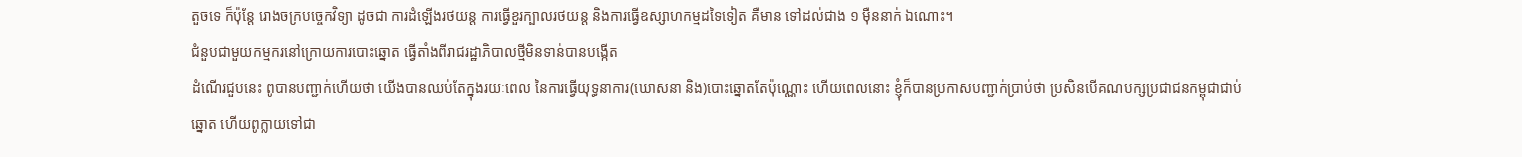តួចទេ ក៏ប៉ុន្តែ រោងចក្របច្ចេកវិទ្យា ដូចជា ការដំឡើងរថយន្ត ការធ្វើខួរក្បាលរថយន្ត និងការធ្វើឧស្សាហកម្មដទៃទៀត គឺមាន ទៅដល់ជាង ១ ម៉ឺននាក់ ឯណោះ។
ជំនួបជាមួយកម្មករនៅក្រោយការបោះឆ្នោត ធ្វើតាំងពីរាជរដ្ឋាភិបាលថ្មីមិនទាន់បានបង្កើត
ដំណើរជួបនេះ ពូបានបញ្ជាក់ហើយថា យើងបានឈប់តែក្នុងរយៈពេល នៃការធ្វើយុទ្ធនាការ(ឃោសនា និង)បោះឆ្នោតតែប៉ុណ្ណោះ ហើយពេលនោះ ខ្ញុំក៏បានប្រកាសបញ្ជាក់ប្រាប់ថា ប្រសិនបើគណបក្សប្រជាជនកម្ពុជាជាប់ឆ្នោត ហើយពូក្លាយទៅជា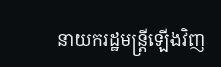នាយករដ្ឋមន្ត្រីឡើងវិញ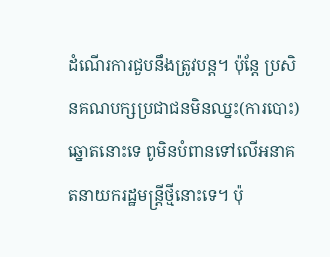ដំណើរការជួបនឹងត្រូវបន្ត។ ប៉ុន្តែ ប្រសិនគណបក្សប្រជាជនមិនឈ្នះ(ការបោះ)ឆ្នោតនោះទេ ពូមិនបំពានទៅលើអនាគតនាយករដ្ឋមន្ត្រីថ្មីនោះទេ។ ប៉ុ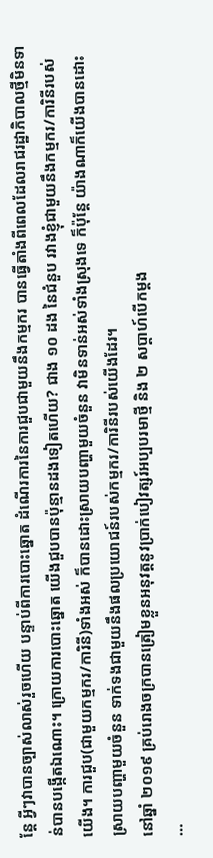ន្តែ អ្វីៗវាបានច្បាស់លាស់រួចហើយ បន្ទាប់ពីការបោះឆ្នោត ដំណើរការនៃការជួបជាមួយនឹងកម្មករ បានធ្វើតាំងពីពេលដែលរាជរដ្ឋាភិបាលថ្មីមិនទាន់បានបង្កើតឯណោះ។ ក្រោយការបោះឆ្នោត យើងជួបបានប៉ុន្មានដងទៀតហើយ? ជាង ១០ ដង នៃជំនួប រវាងខ្ញុំជាមួយនឹងកម្មករ/ការិនីរបស់យើង។ ការជួប(ជាមួយកម្មករ/ការិនី)ទាំងអស់ ក៏បានដោះស្រាយបញ្ហាមួយចំនួន វាមិនទាន់អស់ទាំងស្រុងទេ ក៏ប៉ុន្តែ យ៉ាងណាក៏យើងបានដោះស្រាយបញ្ហាមួយចំនួន ទាក់ទងជាមួយនឹងផលប្រយោជន៍របស់កម្មករ/ការិនីរបស់យើងដែរ។
នៅឆ្នាំ ២០១៩ គ្រប់រោងចក្របានត្រៀមខ្លួនអនុវត្តនូវប្រាក់បៀវត្សរ៍អប្បបរមាថ្មី និង ២ សប្តាហ៍បើកម្តង
…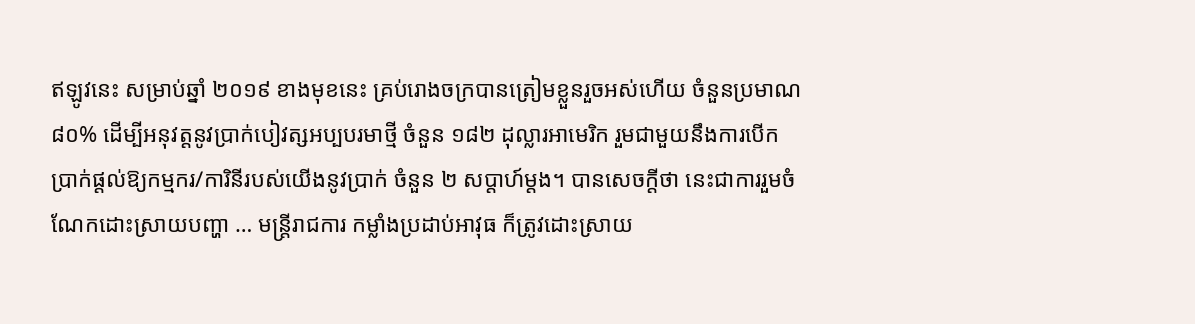ឥឡូវនេះ សម្រាប់ឆ្នាំ ២០១៩ ខាងមុខនេះ គ្រប់រោងចក្របានត្រៀមខ្លួនរួចអស់ហើយ ចំនួនប្រមាណ ៨០% ដើម្បីអនុវត្តនូវប្រាក់បៀវត្សអប្បបរមាថ្មី ចំនួន ១៨២ ដុល្លារអាមេរិក រួមជាមួយនឹងការបើកប្រាក់ផ្តល់ឱ្យកម្មករ/ការិនីរបស់យើងនូវប្រាក់ ចំនួន ២ សប្តាហ៍ម្តង។ បានសេចក្តីថា នេះជាការរួមចំណែកដោះស្រាយបញ្ហា … មន្ត្រីរាជការ កម្លាំងប្រដាប់អាវុធ ក៏ត្រូវដោះស្រាយ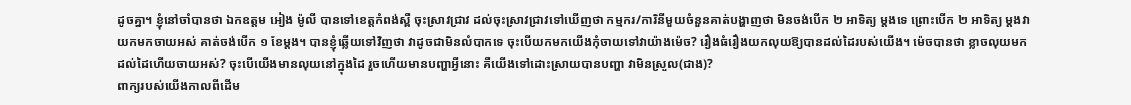ដូចគ្នា។ ខ្ញុំនៅចាំបានថា ឯកឧត្តម អៀង ម៉ូលី បានទៅខេត្តកំពង់ស្ពឺ ចុះស្រាវជ្រាវ ដល់ចុះស្រាវជ្រាវទៅឃើញថា កម្មករ/ការិនីមួយចំនួនគាត់បង្ហាញថា មិនចង់បើក ២ អាទិត្យ ម្តងទេ ព្រោះបើក ២ អាទិត្យ ម្តងវាយកមកចាយអស់ គាត់ចង់បើក ១ ខែម្តង។ បានខ្ញុំឆ្លើយទៅវិញថា វាដូចជាមិនលំបាកទេ ចុះបើយកមកយើងកុំចាយទៅវាយ៉ាងម៉េច? រឿងធំរឿងយកលុយឱ្យបានដល់ដៃរបស់យើង។ ម៉េចបានថា ខ្លាចលុយមកដល់ដៃហើយចាយអស់? ចុះបើយើងមានលុយនៅក្នុងដៃ រួចហើយមានបញ្ហាអ្វីនោះ គឺយើងទៅដោះស្រាយបានបញ្ហា វាមិនស្រួល(ជាង)?
ពាក្យរបស់យើងកាលពីដើម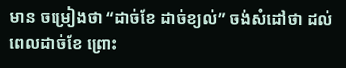មាន ចម្រៀងថា “ដាច់ខែ ដាច់ខ្យល់” ចង់សំដៅថា ដល់ពេលដាច់ខែ ព្រោះ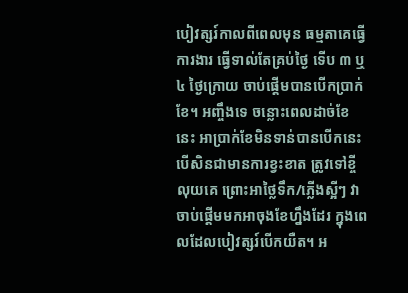បៀវត្សរ៍កាលពីពេលមុន ធម្មតាគេធ្វើការងារ ធ្វើទាល់តែគ្រប់ថ្ងៃ ទើប ៣ ឬ ៤ ថ្ងៃក្រោយ ចាប់ផ្តើមបានបើកប្រាក់ខែ។ អញ្ចឹងទេ ចន្លោះពេលដាច់ខែនេះ អាប្រាក់ខែមិនទាន់បានបើកនេះ បើសិនជាមានការខ្វះខាត ត្រូវទៅខ្ចីលុយគេ ព្រោះអាថ្លៃទឹក/ភ្លើងស្អីៗ វាចាប់ផ្តើមមកអាចុងខែហ្នឹងដែរ ក្នុងពេលដែលបៀវត្សរ៍បើកយឺត។ អ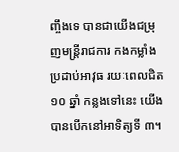ញ្ចឹងទេ បានជាយើងជម្រុញមន្ត្រីរាជការ កងកម្លាំងប្រដាប់អាវុធ រយៈពេលជិត ១០ ឆ្នាំ កន្លងទៅនេះ យើងបានបើកនៅអាទិត្យទី ៣។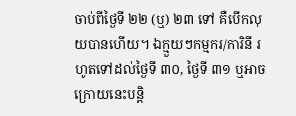ចាប់ពីថ្ងៃទី ២២ (ឬ) ២៣ ទៅ គឺបើកលុយបានហើយ។ ឯក្មួយៗកម្មករ/ការិនី រហូតទៅដល់ថ្ងៃទី ៣០, ថ្ងៃទី ៣១ ឬអាចក្រោយនេះបន្តិ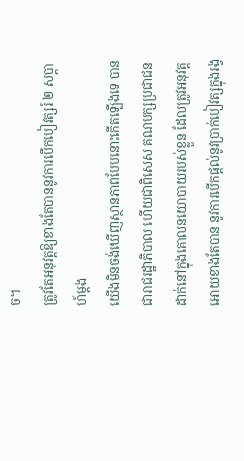ច។
ត្រូវតែអនុវត្តឱ្យខាងតែបាននូវការបើកបៀវត្សរ៍ ២ សប្តាហ៍ម្តង
យើងមិនចង់ឃើញស្ថានភាពបែបនោះកើតឡើងទេ បានជារាជរដ្ឋាភិបាល ហើយជាពិសេស គណបក្សប្រជាជនដាក់នៅក្នុងគោលនយោបាយរបស់ខ្លួន ដែលត្រូវអនុវត្តអោយខាងតែបាន នូវការបើកផ្ដល់នូវប្រាក់បៀវត្សក្នុងរង្វ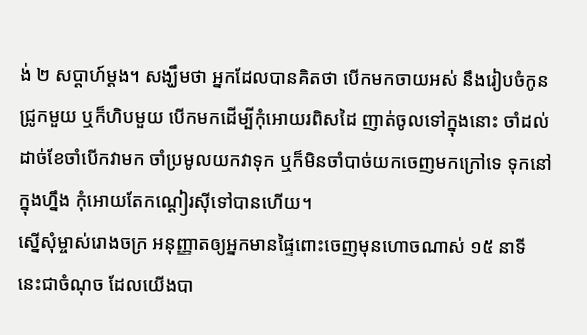ង់ ២ សប្ដាហ៍ម្ដង។ សង្ឃឹមថា អ្នកដែលបានគិតថា បើកមកចាយអស់ នឹងរៀបចំកូនជ្រូកមួយ ឬក៏ហិបមួយ បើកមកដើម្បីកុំអោយរពិសដៃ ញាត់ចូលទៅក្នុងនោះ ចាំដល់ដាច់ខែចាំបើកវាមក ចាំប្រមូលយកវាទុក ឬក៏មិនចាំបាច់យកចេញមកក្រៅទេ ទុកនៅក្នុងហ្នឹង កុំអោយតែកណ្ដៀរស៊ីទៅបានហើយ។
ស្នើសុំម្ចាស់រោងចក្រ អនុញ្ញាតឲ្យអ្នកមានផ្ទៃពោះចេញមុនហោចណាស់ ១៥ នាទី
នេះជាចំណុច ដែលយើងបា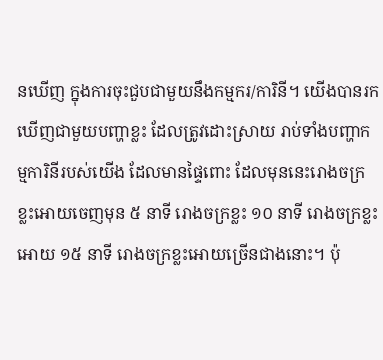នឃើញ ក្នុងការចុះជួបជាមួយនឹងកម្មករ/ការិនី។ យើងបានរកឃើញជាមួយបញ្ហាខ្លះ ដែលត្រូវដោះស្រាយ រាប់ទាំងបញ្ហាកម្មការិនីរបស់យើង ដែលមានផ្ទៃពោះ ដែលមុននេះរោងចក្រខ្លះអោយចេញមុន ៥ នាទី រោងចក្រខ្លះ ១០ នាទី រោងចក្រខ្លះអោយ ១៥ នាទី រោងចក្រខ្លះអោយច្រើនជាងនោះ។ ប៉ុ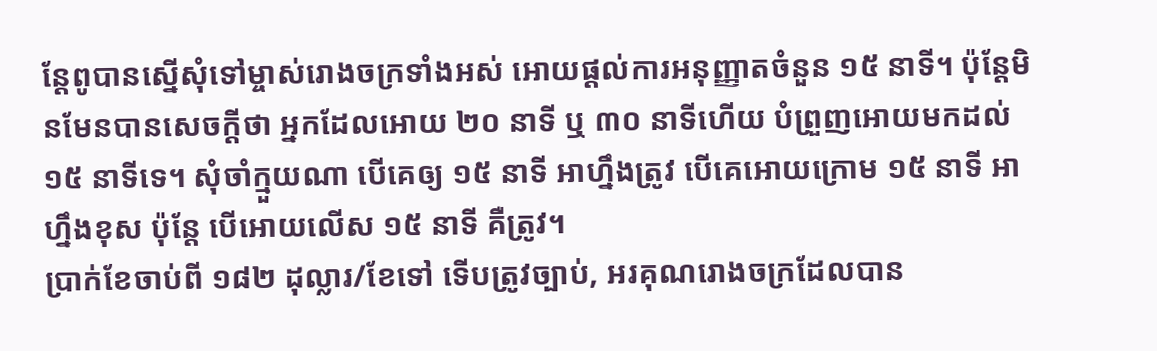ន្តែពូបានស្នើសុំទៅម្ចាស់រោងចក្រទាំងអស់ អោយផ្ដល់ការអនុញ្ញាតចំនួន ១៥ នាទី។ ប៉ុន្តែមិនមែនបានសេចក្ដីថា អ្នកដែលអោយ ២០ នាទី ឬ ៣០ នាទីហើយ បំព្រួញអោយមកដល់ ១៥ នាទីទេ។ សុំចាំក្មួយណា បើគេឲ្យ ១៥ នាទី អាហ្នឹងត្រូវ បើគេអោយក្រោម ១៥ នាទី អាហ្នឹងខុស ប៉ុន្តែ បើអោយលើស ១៥ នាទី គឺត្រូវ។
ប្រាក់ខែចាប់ពី ១៨២ ដុល្លារ/ខែទៅ ទើបត្រូវច្បាប់, អរគុណរោងចក្រដែលបាន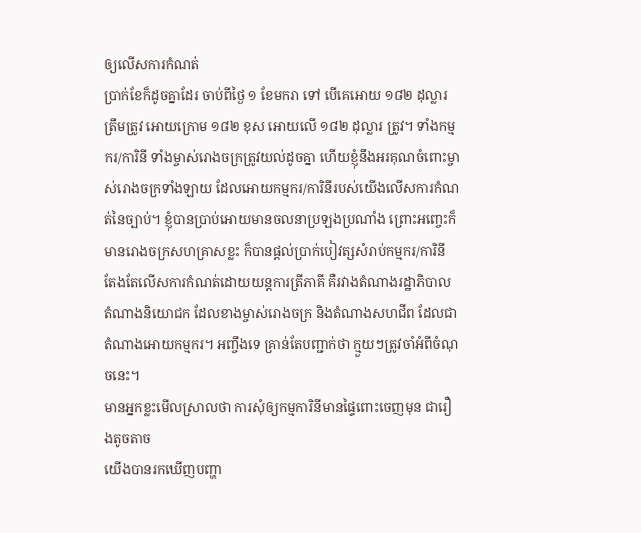ឲ្យលើសការកំណត់
ប្រាក់ខែក៏ដូចគ្នាដែរ ចាប់ពីថ្ងៃ ១ ខែមករា ទៅ បើគេអោយ ១៨២ ដុល្លារត្រឹមត្រូវ អោយក្រោម ១៨២ ខុស អោយលើ ១៨២ ដុល្លារ ត្រូវ។ ទាំងកម្មករ/ការិនី ទាំងម្ចាស់រោងចក្រត្រូវយល់ដូចគ្នា ហើយខ្ញុំនឹងអរគុណចំពោះម្ចាស់រោងចក្រទាំងឡាយ ដែលអោយកម្មករ/ការិនីរបស់យើងលើសការកំណត់នៃច្បាប់។ ខ្ញុំបានប្រាប់អោយមានចលនាប្រឡងប្រណាំង ព្រោះអញ្ចេះក៏មានរោងចក្រសហគ្រាសខ្លះ ក៏បានផ្ដល់ប្រាក់បៀវត្សសំរាប់កម្មករ/ការិនី តែងតែលើសការកំណត់ដោយយន្តការត្រីភាគី គឺរវាងតំណាងរដ្ឋាភិបាល តំណាងនិយោជក ដែលខាងម្ចាស់រោងចក្រ និងតំណាងសហជីព ដែលជាតំណាងអោយកម្មករ។ អញ្ចឹងទេ គ្រាន់តែបញ្ជាក់ថា ក្មួយៗត្រូវចាំអំពីចំណុចនេះ។
មានអ្នកខ្លះមើលស្រាលថា ការសុំឲ្យកម្មការិនីមានផ្ទៃពោះចេញមុន ជារឿងតូចតាច
យើងបានរកឃើញបញ្ហា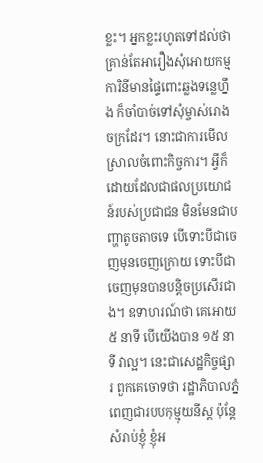ខ្លះ។ អ្នកខ្លះរហូតទៅដល់ថា គ្រាន់តែអារឿងសុំអោយកម្មការិនីមានផ្ទៃពោះឆ្លងទន្លេហ្នឹង ក៏ចាំបាច់ទៅសុំម្ចាស់រោងចក្រដែរ។ នោះជាការមើលស្រាលចំពោះកិច្ចការ។ អ្វីក៏ដោយដែលជាផលប្រយោជន៍របស់ប្រជាជន មិនមែនជាបញ្ហាតូចតាចទេ បើទោះបីជាចេញមុនចេញក្រោយ ទោះបីជាចេញមុនបានបន្តិចប្រសើរជាង។ ឧទាហរណ៍ថា គេអោយ ៥ នាទី បើយើងបាន ១៥ នាទី វាល្អ។ នេះជាសេដ្ឋកិច្ចផ្សារ ពួកគេចោទថា រដ្ឋាភិបាលភ្នំពេញជារបបកុម្មុយនីស្ត ប៉ុន្តែសំរាប់ខ្ញុំ ខ្ញុំអ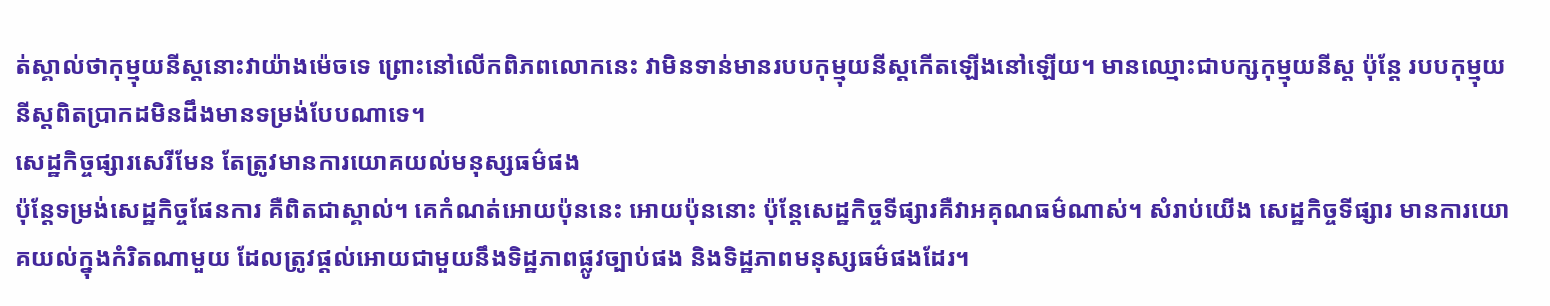ត់ស្គាល់ថាកុម្មុយនីស្តនោះវាយ៉ាងម៉េចទេ ព្រោះនៅលើកពិភពលោកនេះ វាមិនទាន់មានរបបកុម្មុយនីស្តកើតឡើងនៅឡើយ។ មានឈ្មោះជាបក្សកុម្មុយនីស្ដ ប៉ុន្តែ របបកុម្មុយនីស្តពិតប្រាកដមិនដឹងមានទម្រង់បែបណាទេ។
សេដ្ឋកិច្ចផ្សារសេរីមែន តែត្រូវមានការយោគយល់មនុស្សធម៌ផង
ប៉ុន្តែទម្រង់សេដ្ឋកិច្ចផែនការ គឺពិតជាស្គាល់។ គេកំណត់អោយប៉ុននេះ អោយប៉ុននោះ ប៉ុន្តែសេដ្ឋកិច្ចទីផ្សារគឺវាអគុណធម៌ណាស់។ សំរាប់យើង សេដ្ឋកិច្ចទីផ្សារ មានការយោគយល់ក្នុងកំរិតណាមួយ ដែលត្រូវផ្ដល់អោយជាមួយនឹងទិដ្ឋភាពផ្លូវច្បាប់ផង និងទិដ្ឋភាពមនុស្សធម៌ផងដែរ។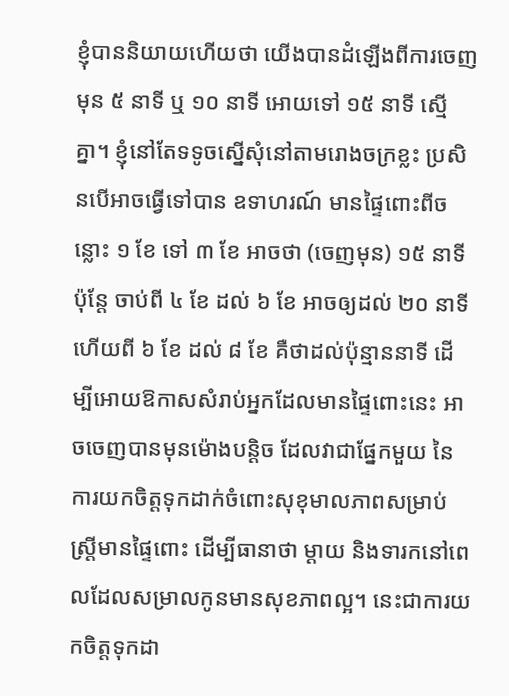ខ្ញុំបាននិយាយហើយថា យើងបានដំឡើងពីការចេញមុន ៥ នាទី ឬ ១០ នាទី អោយទៅ ១៥ នាទី ស្មើគ្នា។ ខ្ញុំនៅតែទទូចស្នើសុំនៅតាមរោងចក្រខ្លះ ប្រសិនបើអាចធ្វើទៅបាន ឧទាហរណ៍ មានផ្ទៃពោះពីចន្លោះ ១ ខែ ទៅ ៣ ខែ អាចថា (ចេញមុន) ១៥ នាទី ប៉ុន្តែ ចាប់ពី ៤ ខែ ដល់ ៦ ខែ អាចឲ្យដល់ ២០ នាទី ហើយពី ៦ ខែ ដល់ ៨ ខែ គឺថាដល់ប៉ុន្មាននាទី ដើម្បីអោយឱកាសសំរាប់អ្នកដែលមានផ្ទៃពោះនេះ អាចចេញបានមុនម៉ោងបន្តិច ដែលវាជាផ្នែកមួយ នៃការយកចិត្តទុកដាក់ចំពោះសុខុមាលភាពសម្រាប់ស្ត្រីមានផ្ទៃពោះ ដើម្បីធានាថា ម្ដាយ និងទារកនៅពេលដែលសម្រាលកូនមានសុខភាពល្អ។ នេះជាការយកចិត្តទុកដា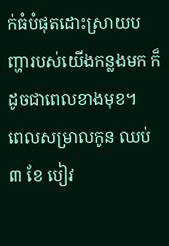ក់ធំបំផុតដោះស្រាយបញ្ហារបស់យើងកន្លងមក ក៏ដូចជាពេលខាងមុខ។
ពេលសម្រាលកូន ឈប់ ៣ ខែ បៀវ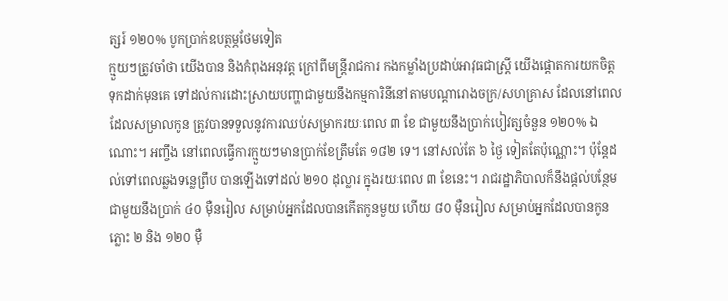ត្សរ៍ ១២០% បូកប្រាក់ឧបត្ថម្ភថែមទៀត
ក្មួយៗត្រូវចាំថា យើងបាន និងកំពុងអនុវត្ត ក្រៅពីមន្ត្រីរាជការ កងកម្លាំងប្រដាប់អាវុធជាស្ត្រី យើងផ្ដោតការយកចិត្តទុកដាក់មុនគេ ទៅដល់ការដោះស្រាយបញ្ហាជាមួយនឹងកម្មការិនីនៅតាមបណ្ដារោងចក្រ/សហគ្រាស ដែលនៅពេលដែលសម្រាលកូន ត្រូវបានទទួលនូវការឈប់សម្រាករយៈពេល ៣ ខែ ជាមួយនឹងប្រាក់បៀវត្សចំនួន ១២០% ឯណោះ។ អញ្ចឹង នៅពេលធ្វើការក្មួយៗមានប្រាក់ខែត្រឹមតែ ១៨២ ទេ។ នៅសល់តែ ៦ ថ្ងៃ ទៀតតែប៉ុណ្ណោះ។ ប៉ុន្តែដល់ទៅពេលឆ្លងទន្លេព្រឹប បានឡើងទៅដល់ ២១០ ដុល្លារ ក្នុងរយៈពេល ៣ ខែនេះ។ រាជរដ្ឋាភិបាលក៏នឹងផ្ដល់បន្ថែមជាមួយនឹងប្រាក់ ៤០ ម៉ឺនរៀល សម្រាប់អ្នកដែលបានកើតកូនមួយ ហើយ ៨០ ម៉ឺនរៀល សម្រាប់អ្នកដែលបានកូនភ្លោះ ២ និង ១២០ ម៉ឺ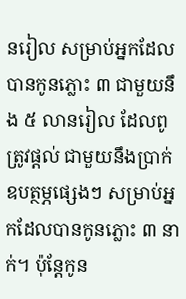នរៀល សម្រាប់អ្នកដែលបានកូនភ្លោះ ៣ ជាមួយនឹង ៥ លានរៀល ដែលពូត្រូវផ្ដល់ ជាមួយនឹងប្រាក់ឧបត្ថម្ភផ្សេងៗ សម្រាប់អ្នកដែលបានកូនភ្លោះ ៣ នាក់។ ប៉ុន្តែកូន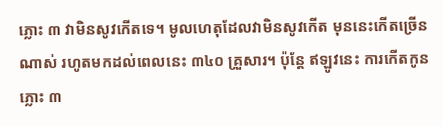ភ្លោះ ៣ វាមិនសូវកើតទេ។ មូលហេតុដែលវាមិនសូវកើត មុននេះកើតច្រើនណាស់ រហូតមកដល់ពេលនេះ ៣៤០ គ្រួសារ។ ប៉ុន្តែ ឥឡូវនេះ ការកើតកូនភ្លោះ ៣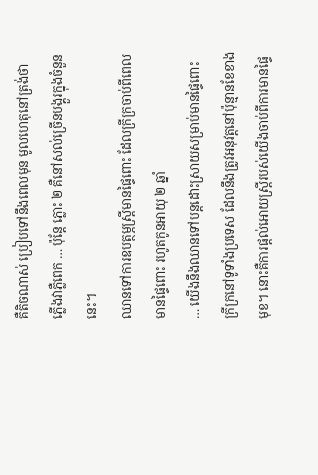គឺតិចណាស់ ប្រៀបទៅនឹងពេលមុន មូលហេតុនៅត្រង់ថា ភ្លើងវាភ្លឺពេក … ប៉ុន្តែ ភ្លោះ ២ គឺនៅសល់ច្រើនបង្គួរក្នុងចំនួននេះ។
ឈានទៅការឧបត្ថម្ភស្រ្តីមានផ្ទៃពោះ ដែលក្រីក្រចាប់ពីពេលមានផ្ទៃពោះ រហូតកូនអាយុ ២ ឆ្នាំ
… យើងនឹងឈានទៅបន្តដោះស្រាយសម្រាប់មានផ្ទៃពោះក្រីក្រនៅទូទាំងប្រទេស ដែលនឹងត្រូវអនុវត្តនៅប៉ុន្មានខែខាងមុខ។ នោះគឺការផ្ដល់អោយស្ត្រីរបស់យើងចាប់ពីការមានផ្ទៃ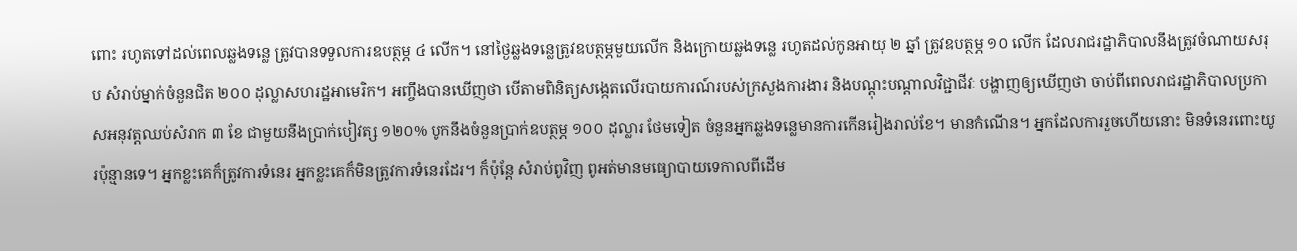ពោះ រហូតទៅដល់ពេលឆ្លងទន្លេ ត្រូវបានទទួលការឧបត្ថម្ភ ៤ លើក។ នៅថ្ងៃឆ្លងទន្លេត្រូវឧបត្ថម្ភមួយលើក និងក្រោយឆ្លងទន្លេ រហូតដល់កូនអាយុ ២ ឆ្នាំ ត្រូវឧបត្ថម្ភ ១០ លើក ដែលរាជរដ្ឋាភិបាលនឹងត្រូវចំណាយសរុប សំរាប់ម្នាក់ចំនួនជិត ២០០ ដុល្លាសហរដ្ឋអាមេរិក។ អញ្ចឹងបានឃើញថា បើតាមពិនិត្យសង្កេតលើរបាយការណ៍របស់ក្រសួងការងារ និងបណ្ដុះបណ្ដាលវិជ្ជាជីវៈ បង្ហាញឲ្យឃើញថា ចាប់ពីពេលរាជរដ្ឋាភិបាលប្រកាសអនុវត្តឈប់សំរាក ៣ ខែ ជាមួយនឹងប្រាក់បៀវត្ស ១២០% បូកនឹងចំនួនប្រាក់ឧបត្ថម្ភ ១០០ ដុល្លារ ថែមទៀត ចំនួនអ្នកឆ្លងទន្លេមានការកើនរៀងរាល់ខែ។ មានកំណើន។ អ្នកដែលការរួចហើយនោះ មិនទំនេរពោះយូរប៉ុន្មានទេ។ អ្នកខ្លះគេក៏ត្រូវការទំនេរ អ្នកខ្លះគេក៏មិនត្រូវការទំនេរដែរ។ ក៏ប៉ុន្តែ សំរាប់ពូវិញ ពូអត់មានមធ្យោបាយទេកាលពីដើម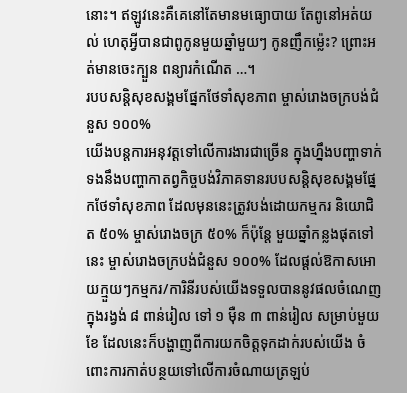នោះ។ ឥឡូវនេះគឺគេនៅតែមានមធ្យោបាយ តែពូនៅអត់យល់ ហេតុអ្វីបានជាពូកូនមួយឆ្នាំមួយៗ កូនញឹកម្ល៉េះ? ព្រោះអត់មានចេះក្បួន ពន្យារកំណើត …។
របបសន្តិសុខសង្គមផ្នែកថែទាំសុខភាព ម្ចាស់រោងចក្របង់ជំនួស ១០០%
យើងបន្តការអនុវត្តទៅលើការងារជាច្រើន ក្នុងហ្នឹងបញ្ហាទាក់ទងនឹងបញ្ហាកាតព្វកិច្ចបង់វិភាគទានរបបសន្តិសុខសង្គមផ្នែកថែទាំសុខភាព ដែលមុននេះត្រូវបង់ដោយកម្មករ និយោជិត ៥០% ម្ចាស់រោងចក្រ ៥០% ក៏ប៉ុន្តែ មួយឆ្នាំកន្លងផុតទៅនេះ ម្ចាស់រោងចក្របង់ជំនួស ១០០% ដែលផ្ដល់ឱកាសអោយក្មួយៗកម្មករ/ការិនីរបស់យើងទទួលបាននូវផលចំណេញក្នុងរង្វង់ ៨ ពាន់រៀល ទៅ ១ ម៉ឺន ៣ ពាន់រៀល សម្រាប់មួយខែ ដែលនេះក៏បង្ហាញពីការយកចិត្តទុកដាក់របស់យើង ចំពោះការកាត់បន្ថយទៅលើការចំណាយត្រឡប់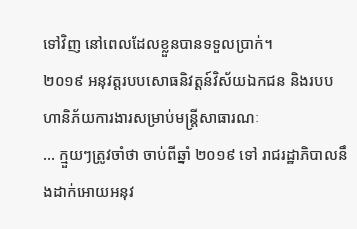ទៅវិញ នៅពេលដែលខ្លួនបានទទួលប្រាក់។
២០១៩ អនុវត្តរបបសោធនិវត្តន៍វិស័យឯកជន និងរបបហានិភ័យការងារសម្រាប់មន្រ្តីសាធារណៈ
… ក្មួយៗត្រូវចាំថា ចាប់ពីឆ្នាំ ២០១៩ ទៅ រាជរដ្ឋាភិបាលនឹងដាក់អោយអនុវ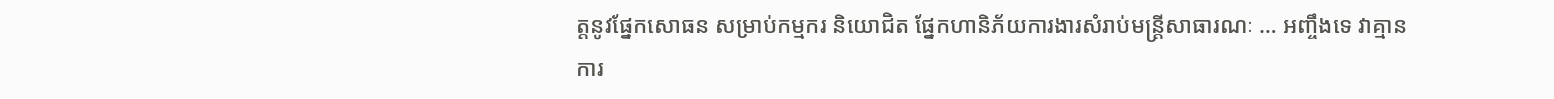ត្តនូវផ្នែកសោធន សម្រាប់កម្មករ និយោជិត ផ្នែកហានិភ័យការងារសំរាប់មន្ត្រីសាធារណៈ … អញ្ចឹងទេ វាគ្មានការ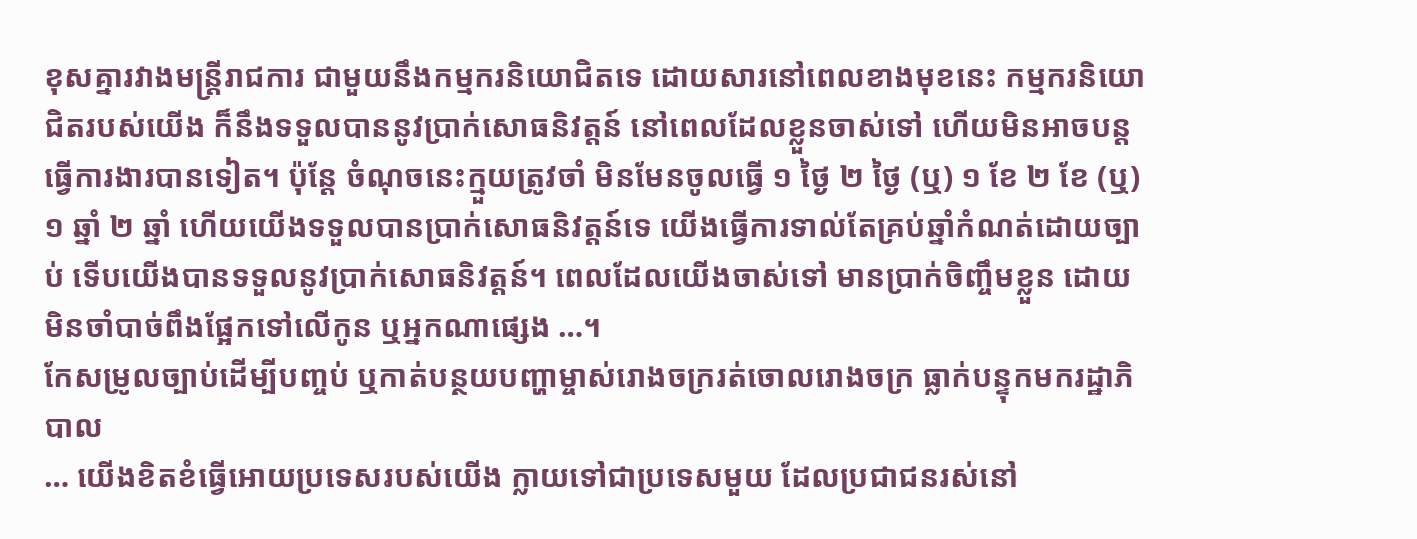ខុសគ្នារវាងមន្ត្រីរាជការ ជាមួយនឹងកម្មករនិយោជិតទេ ដោយសារនៅពេលខាងមុខនេះ កម្មករនិយោជិតរបស់យើង ក៏នឹងទទួលបាននូវប្រាក់សោធនិវត្តន៍ នៅពេលដែលខ្លួនចាស់ទៅ ហើយមិនអាចបន្តធ្វើការងារបានទៀត។ ប៉ុន្តែ ចំណុចនេះក្មួយត្រូវចាំ មិនមែនចូលធ្វើ ១ ថ្ងៃ ២ ថ្ងៃ (ឬ) ១ ខែ ២ ខែ (ឬ) ១ ឆ្នាំ ២ ឆ្នាំ ហើយយើងទទួលបានប្រាក់សោធនិវត្តន៍ទេ យើងធ្វើការទាល់តែគ្រប់ឆ្នាំកំណត់ដោយច្បាប់ ទើបយើងបានទទួលនូវប្រាក់សោធនិវត្តន៍។ ពេលដែលយើងចាស់ទៅ មានប្រាក់ចិញ្ចឹមខ្លួន ដោយមិនចាំបាច់ពឹងផ្អែកទៅលើកូន ឬអ្នកណាផ្សេង …។
កែសម្រូលច្បាប់ដើម្បីបញ្ចប់ ឬកាត់បន្ថយបញ្ហាម្ចាស់រោងចក្ររត់ចោលរោងចក្រ ធ្លាក់បន្ទុកមករដ្ឋាភិបាល
… យើងខិតខំធ្វើអោយប្រទេសរបស់យើង ក្លាយទៅជាប្រទេសមួយ ដែលប្រជាជនរស់នៅ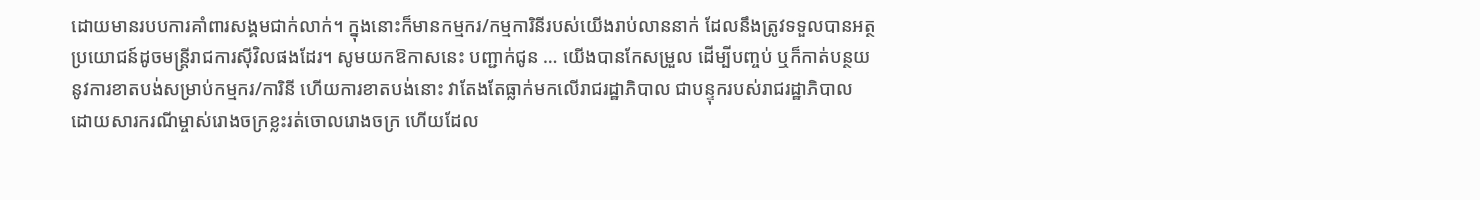ដោយមានរបបការគាំពារសង្គមជាក់លាក់។ ក្នុងនោះក៏មានកម្មករ/កម្មការិនីរបស់យើងរាប់លាននាក់ ដែលនឹងត្រូវទទួលបានអត្ថប្រយោជន៍ដូចមន្ត្រីរាជការស៊ីវិលផងដែរ។ សូមយកឱកាសនេះ បញ្ជាក់ជូន … យើងបានកែសម្រួល ដើម្បីបញ្ចប់ ឬក៏កាត់បន្ថយនូវការខាតបង់សម្រាប់កម្មករ/ការិនី ហើយការខាតបង់នោះ វាតែងតែធ្លាក់មកលើរាជរដ្ឋាភិបាល ជាបន្ទុករបស់រាជរដ្ឋាភិបាល ដោយសារករណីម្ចាស់រោងចក្រខ្លះរត់ចោលរោងចក្រ ហើយដែល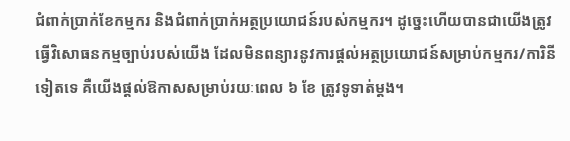ជំពាក់ប្រាក់ខែកម្មករ និងជំពាក់ប្រាក់អត្ថប្រយោជន៍របស់កម្មករ។ ដូច្នេះហើយបានជាយើងត្រូវធ្វើវិសោធនកម្មច្បាប់របស់យើង ដែលមិនពន្យារនូវការផ្តល់អត្ថប្រយោជន៍សម្រាប់កម្មករ/ការិនីទៀតទេ គឺយើងផ្តល់ឱកាសសម្រាប់រយៈពេល ៦ ខែ ត្រូវទូទាត់ម្តង។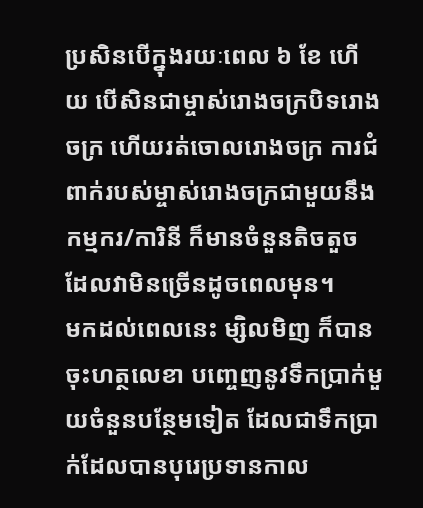ប្រសិនបើក្នុងរយៈពេល ៦ ខែ ហើយ បើសិនជាម្ចាស់រោងចក្របិទរោងចក្រ ហើយរត់ចោលរោងចក្រ ការជំពាក់របស់ម្ចាស់រោងចក្រជាមួយនឹងកម្មករ/ការិនី ក៏មានចំនួនតិចតួច ដែលវាមិនច្រើនដូចពេលមុន។
មកដល់ពេលនេះ ម្សិលមិញ ក៏បានចុះហត្ថលេខា បញ្ចេញនូវទឹកប្រាក់មួយចំនួនបន្ថែមទៀត ដែលជាទឹកប្រាក់ដែលបានបុរេប្រទានកាល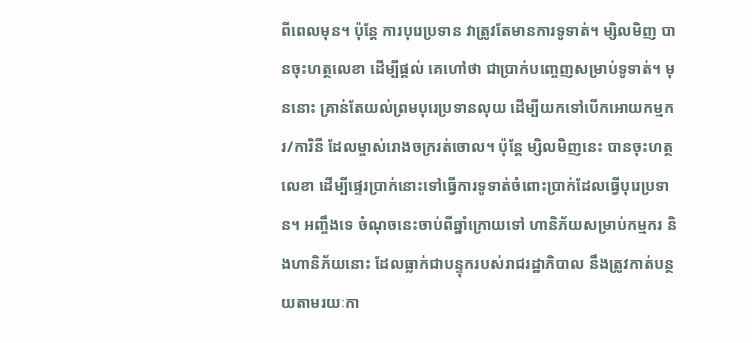ពីពេលមុន។ ប៉ុន្តែ ការបុរេប្រទាន វាត្រូវតែមានការទូទាត់។ ម្សិលមិញ បានចុះហត្ថលេខា ដើម្បីផ្តល់ គេហៅថា ជាប្រាក់បញ្ចេញសម្រាប់ទូទាត់។ មុននោះ គ្រាន់តែយល់ព្រមបុរេប្រទានលុយ ដើម្បីយកទៅបើកអោយកម្មករ/ការិនី ដែលម្ចាស់រោងចក្ររត់ចោល។ ប៉ុន្តែ ម្សិលមិញនេះ បានចុះហត្ថលេខា ដើម្បីផ្ទេរប្រាក់នោះទៅធ្វើការទូទាត់ចំពោះប្រាក់ដែលធ្វើបុរេប្រទាន។ អញ្ចឹងទេ ចំណុចនេះចាប់ពីឆ្នាំក្រោយទៅ ហានិភ័យសម្រាប់កម្មករ និងហានិភ័យនោះ ដែលធ្លាក់ជាបន្ទុករបស់រាជរដ្ឋាភិបាល នឹងត្រូវកាត់បន្ថយតាមរយៈកា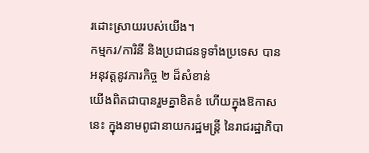រដោះស្រាយរបស់យើង។
កម្មករ/ការិនី និងប្រជាជនទូទាំងប្រទេស បានអនុវត្តនូវភារកិច្ច ២ ដ៏សំខាន់
យើងពិតជាបានរួមគ្នាខិតខំ ហើយក្នុងឱកាសនេះ ក្នុងនាមពូជានាយករដ្ឋមន្ត្រី នៃរាជរដ្ឋាភិបា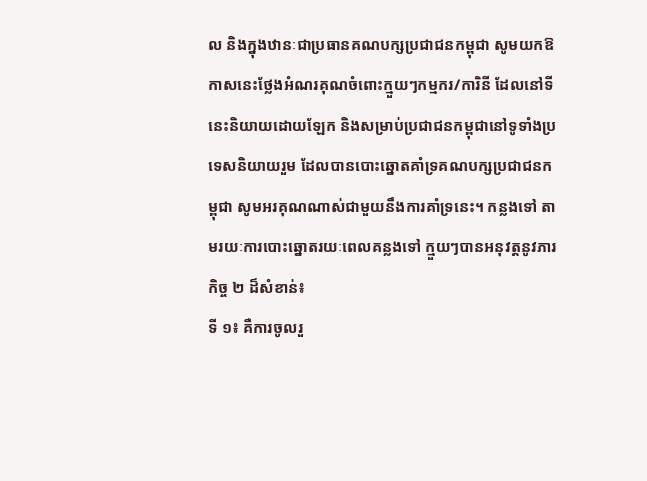ល និងក្នុងឋានៈជាប្រធានគណបក្សប្រជាជនកម្ពុជា សូមយកឱកាសនេះថ្លែងអំណរគុណចំពោះក្មួយៗកម្មករ/ការិនី ដែលនៅទីនេះនិយាយដោយឡែក និងសម្រាប់ប្រជាជនកម្ពុជានៅទូទាំងប្រទេសនិយាយរួម ដែលបានបោះឆ្នោតគាំទ្រគណបក្សប្រជាជនកម្ពុជា សូមអរគុណណាស់ជាមួយនឹងការគាំទ្រនេះ។ កន្លងទៅ តាមរយៈការបោះឆ្នោតរយៈពេលគន្លងទៅ ក្មួយៗបានអនុវត្តនូវភារកិច្ច ២ ដ៏សំខាន់៖
ទី ១៖ គឺការចូលរួ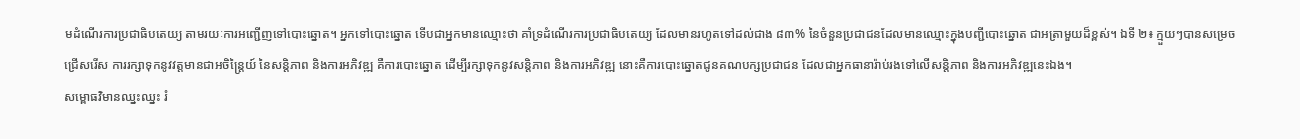មដំណើរការប្រជាធិបតេយ្យ តាមរយៈការអញ្ជើញទៅបោះឆ្នោត។ អ្នកទៅបោះឆ្នោត ទើបជាអ្នកមានឈ្មោះថា គាំទ្រដំណើរការប្រជាធិបតេយ្យ ដែលមានរហូតទៅដល់ជាង ៨៣% នៃចំនួនប្រជាជនដែលមានឈ្មោះក្នុងបញ្ជីបោះឆ្នោត ជាអត្រាមួយដ៏ខ្ពស់។ ឯទី ២៖ ក្មួយៗបានសម្រេចជ្រើសរើស ការរក្សាទុកនូវវត្តមានជាអចិន្រ្តៃយ៍ នៃសន្តិភាព និងការអភិវឌ្ឍ គឺការបោះឆ្នោត ដើម្បីរក្សាទុកនូវសន្តិភាព និងការអភិវឌ្ឍ នោះគឺការបោះឆ្នោតជូនគណបក្សប្រជាជន ដែលជាអ្នកធានារ៉ាប់រងទៅលើសន្តិភាព និងការអភិវឌ្ឍនេះឯង។
សម្ពោធវិមានឈ្នះឈ្នះ រំ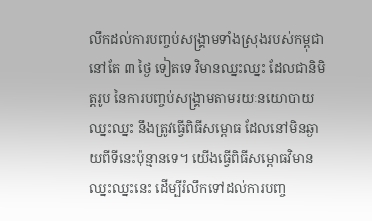លឹកដល់ការបញ្ចប់សង្គ្រាមទាំងស្រុងរបស់កម្ពុជា
នៅតែ ៣ ថ្ងៃ ទៀតទេ វិមានឈ្នះឈ្នះ ដែលជានិមិត្តរូប នៃការបញ្ចប់សង្គ្រាមតាមរយៈនយោបាយឈ្នះឈ្នះ នឹងត្រូវធ្វើពិធីសម្ពោធ ដែលនៅមិនឆ្ងាយពីទីនេះប៉ុន្មានទេ។ យើងធ្វើពិធីសម្ពោធវិមានឈ្នះឈ្នះនេះ ដើម្បីរំលឹកទៅដល់ការបញ្ច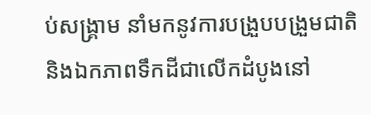ប់សង្គ្រាម នាំមកនូវការបង្រួបបង្រួមជាតិ និងឯកភាពទឹកដីជាលើកដំបូងនៅ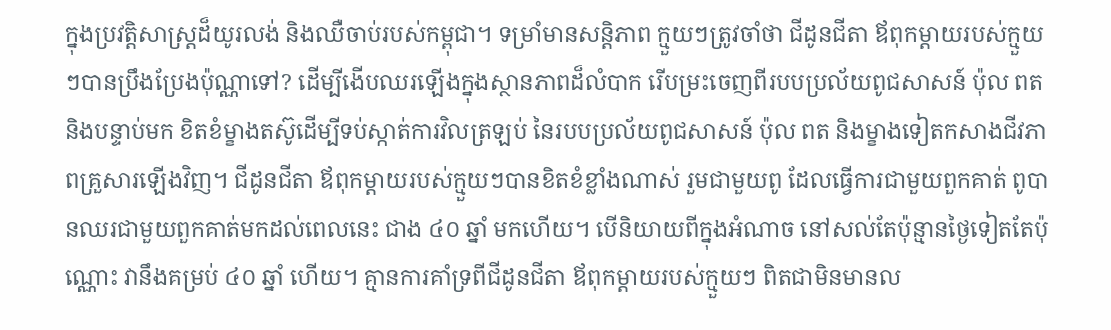ក្នុងប្រវត្តិសាស្រ្តដ៏យូរលង់ និងឈឺចាប់របស់កម្ពុជា។ ទម្រាំមានសន្តិភាព ក្មួយៗត្រូវចាំថា ជីដូនជីតា ឪពុកម្តាយរបស់ក្មួយៗបានប្រឹងប្រែងប៉ុណ្ណាទៅ? ដើម្បីងើបឈរឡើងក្នុងស្ថានភាពដ៏លំបាក រើបម្រះចេញពីរបបប្រល័យពូជសាសន៍ ប៉ុល ពត និងបន្ទាប់មក ខិតខំម្ខាងតស៊ូដើម្បីទប់ស្កាត់ការវិលត្រឡប់ នៃរបបប្រល័យពូជសាសន៍ ប៉ុល ពត និងម្ខាងទៀតកសាងជីវភាពគ្រួសារឡើងវិញ។ ជីដូនជីតា ឪពុកម្តាយរបស់ក្មួយៗបានខិតខំខ្លាំងណាស់ រួមជាមួយពូ ដែលធ្វើការជាមួយពួកគាត់ ពូបានឈរជាមួយពួកគាត់មកដល់ពេលនេះ ជាង ៤០ ឆ្នាំ មកហើយ។ បើនិយាយពីក្នុងអំណាច នៅសល់តែប៉ុន្មានថ្ងៃទៀតតែប៉ុណ្ណោះ វានឹងគម្រប់ ៤០ ឆ្នាំ ហើយ។ គ្មានការគាំទ្រពីជីដូនជីតា ឪពុកម្តាយរបស់ក្មួយៗ ពិតជាមិនមានល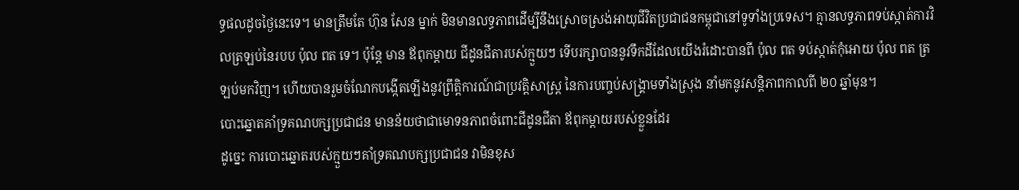ទ្ធផលដូចថ្ងៃនេះទេ។ មានត្រឹមតែ ហ៊ុន សែន ម្នាក់ មិនមានលទ្ធភាពដើម្បីនឹងស្រោចស្រង់អាយុជីវិតប្រជាជនកម្ពុជានៅទូទាំងប្រទេស។ គ្មានលទ្ធភាពទប់ស្កាត់ការវិលត្រឡប់នៃរបប ប៉ុល ពត ទេ។ ប៉ុន្តែ មាន ឪពុកម្តាយ ជីដូនជីតារបស់ក្មួយៗ ទើបរក្សាបាននូវទឹកដីដែលយើងរំដោះបានពី ប៉ុល ពត ទប់ស្កាត់កុំអោយ ប៉ុល ពត ត្រឡប់មកវិញ។ ហើយបានរួមចំណែកបង្កើតឡើងនូវព្រឹត្តិការណ៍ជាប្រវត្តិសាស្ត្រ នៃការបញ្ចប់សង្គ្រាមទាំងស្រុង នាំមកនូវសន្តិភាពកាលពី ២០ ឆ្នាំមុន។
បោះឆ្នោតគាំទ្រគណបក្សប្រជាជន មានន័យថាជាមោទនភាពចំពោះជីដូនជីតា ឪពុកម្តាយរបស់ខ្លួនដែរ
ដូច្នេះ ការបោះឆ្នោតរបស់ក្មួយៗគាំទ្រគណបក្សប្រជាជន វាមិនខុស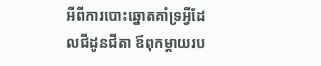អីពីការបោះឆ្នោតគាំទ្រអ្វីដែលជីដូនជីតា ឪពុកម្តាយរប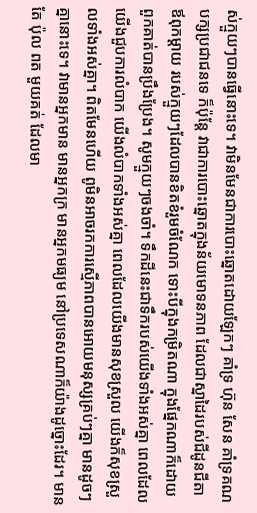ស់ក្មួយៗបានធ្វើនោះទេ។ វាមិនមែនជាការបោះឆ្នោតដោយឡែកៗ គាំទ្រ ហ៊ុន សែន គាំទ្រគណបក្សប្រជាជនទេ ក៏ប៉ុន្តែ វាជាការបោះឆ្នោតក្នុងន័យមោទនភាព ដែលជាស្នាដៃរបស់ជីដូនជីតា ឪពុកម្តាយ របស់ក្មួយៗដែលបានខិតខំរួមចំណែក ទោះបីក្នុងកម្រិតណា ក្នុងផ្នែកណាក៏ដោយ ពួកគាត់បានប្រឹងប្រែង។ សូមក្មួយៗចងចាំ។ ទឹកដីនេះជាទឹករបស់យើងទាំងអស់គ្នា ពេលដែលយើងជួបការលំបាក យើងលំបាកទាំងអស់គ្នា ពេលដែលយើងមានសុខស្រួល យើងក៏សុខស្រួលទាំងអស់គ្នា។ ពិតមែនហើយ ពូមិនអាចរកការស្មើភាពបានអោយមនុស្សគ្រប់ៗគ្នា មានដូចៗគ្នានោះទេ។ វាមានអ្នកមាន មានអ្នកក្រ មានអ្នកមធ្យម នៅប្រទេសណាក៏យ៉ាងដូច្នោះដែរ។ មានតែ ប៉ុល ពត មួយគត់ ដែលមា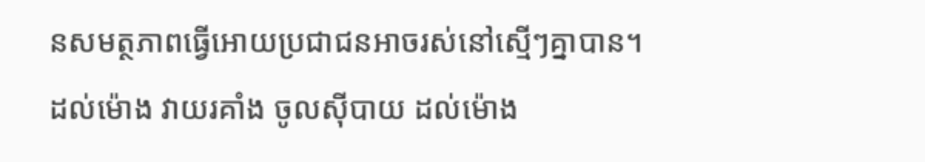នសមត្ថភាពធ្វើអោយប្រជាជនអាចរស់នៅស្មើៗគ្នាបាន។ ដល់ម៉ោង វាយរគាំង ចូលស៊ីបាយ ដល់ម៉ោង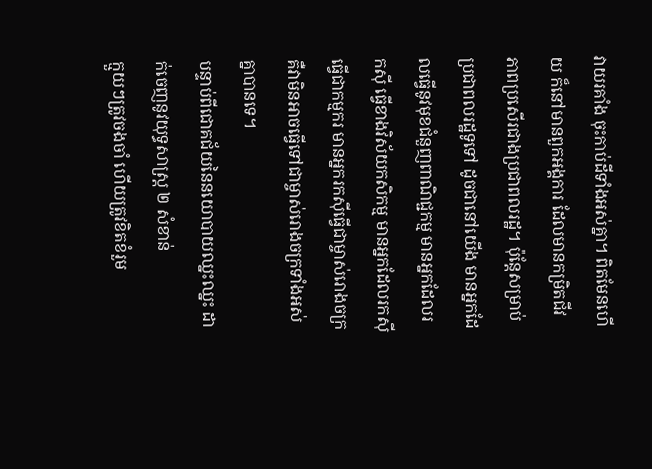វាយរគាំង ចុះកាប់ដីទាំងអស់គ្នា។ ពិតមែនហើយ ក៏នៅមានពួកអង្គការ ដែលមានកម្រិតជីវភាពប្រសើរជាងប្រជាពលរដ្ឋ។ ប៉ុន្តែសម្រាប់ប្រជាពលរដ្ឋទូទៅ ដូចជានៅយើង មានអ្នកដែលធ្វើនូវមុខជំនួញពាណិជ្ជកម្ម មានអ្នកដែលរកស៊ី ធ្វើខាងវិស័យកសិកម្ម មានអ្នកដែលរកស៊ីធ្វើជាកម្មករ មានអ្នករកស៊ីធ្វើជាម្ចាស់រោងចក្រ គឺវាមិនអាចធ្វើទៅជាម្ចាស់រោងចក្រទាំងអស់គ្នាបានទេ។
បន្ទាប់ពីជោគជ័យនៃនយោបាយឈ្នះឈ្នះ ដាក់ចេញនូវយុទ្ធសាស្រ្ត ២ សំខាន់
ក្មួយៗត្រូវចងចាំ ហើយត្រូវខិតខំរួម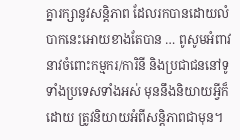គ្នារក្សានូវសន្តិភាព ដែលរកបានដោយលំបាកនេះអោយខាងតែបាន … ពូសូមអំពាវនាវចំពោះកម្មករ/ការិនី និងប្រជាជននៅទូទាំងប្រទេសទាំងអស់ មុននឹងនិយាយអ្វីក៏ដោយ ត្រូវនិយាយអំពីសន្តិភាពជាមុន។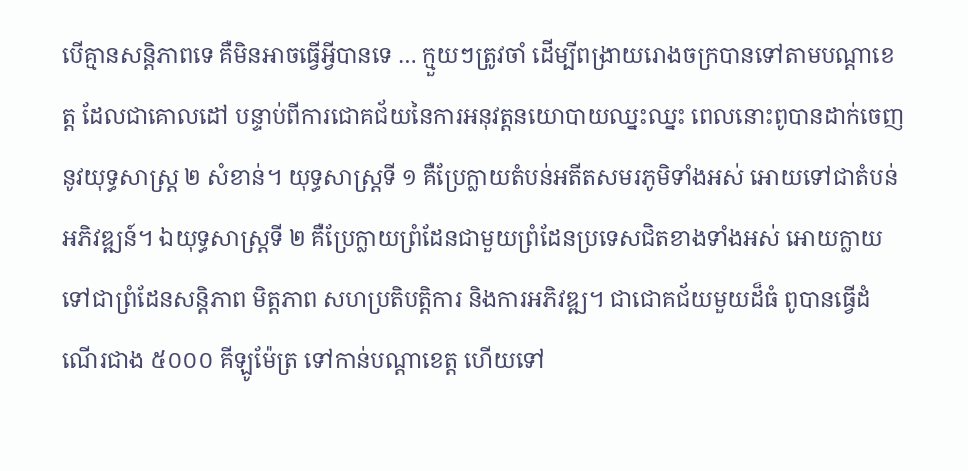បើគ្មានសន្តិភាពទេ គឺមិនអាចធ្វើអ្វីបានទេ … ក្មួយៗត្រូវចាំ ដើម្បីពង្រាយរោងចក្របានទៅតាមបណ្តាខេត្ត ដែលជាគោលដៅ បន្ទាប់ពីការជោគជ័យនៃការអនុវត្តនយោបាយឈ្នះឈ្នះ ពេលនោះពូបានដាក់ចេញនូវយុទ្ធសាស្រ្ត ២ សំខាន់។ យុទ្ធសាស្រ្តទី ១ គឺប្រែក្លាយតំបន់អតីតសមរភូមិទាំងអស់ អោយទៅជាតំបន់អភិវឌ្ឍន៍។ ឯយុទ្ធសាស្រ្តទី ២ គឺប្រែក្លាយព្រំដែនជាមួយព្រំដែនប្រទេសជិតខាងទាំងអស់ អោយក្លាយទៅជាព្រំដែនសន្តិភាព មិត្តភាព សហប្រតិបត្តិការ និងការអភិវឌ្ឍ។ ជាជោគជ័យមួយដ៏ធំ ពូបានធ្វើដំណើរជាង ៥០០០ គីឡូម៉ែត្រ ទៅកាន់បណ្តាខេត្ត ហើយទៅ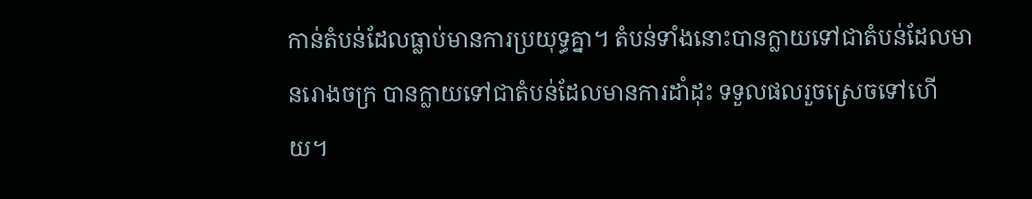កាន់តំបន់ដែលធ្លាប់មានការប្រយុទ្ធគ្នា។ តំបន់ទាំងនោះបានក្លាយទៅជាតំបន់ដែលមានរោងចក្រ បានក្លាយទៅជាតំបន់ដែលមានការដាំដុះ ទទួលផលរួចស្រេចទៅហើយ។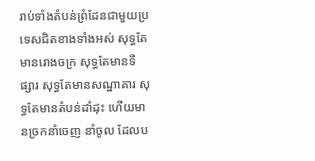រាប់ទាំងតំបន់ព្រំដែនជាមួយប្រទេសជិតខាងទាំងអស់ សុទ្ធតែមានរោងចក្រ សុទ្ធតែមានទីផ្សារ សុទ្ធតែមានសណ្ឋាគារ សុទ្ធតែមានតំបន់ដាំដុះ ហើយមានច្រកនាំចេញ នាំចូល ដែលប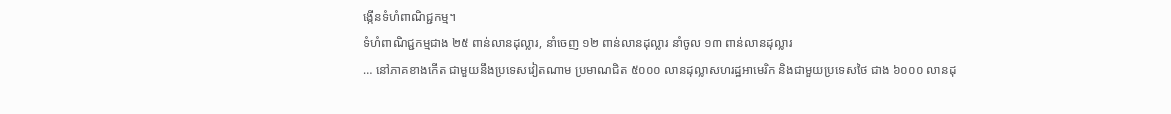ង្កើនទំហំពាណិជ្ជកម្ម។
ទំហំពាណិជ្ជកម្មជាង ២៥ ពាន់លានដុល្លារ, នាំចេញ ១២ ពាន់លានដុល្លារ នាំចូល ១៣ ពាន់លានដុល្លារ
… នៅភាគខាងកើត ជាមួយនឹងប្រទេសវៀតណាម ប្រមាណជិត ៥០០០ លានដុល្លាសហរដ្ឋអាមេរិក និងជាមួយប្រទេសថៃ ជាង ៦០០០ លានដុ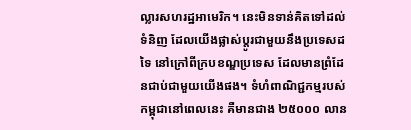ល្លារសហរដ្ឋអាមេរិក។ នេះមិនទាន់គិតទៅដល់ទំនិញ ដែលយើងផ្លាស់ប្តូរជាមួយនឹងប្រទេសដទៃ នៅក្រៅពីក្របខណ្ឌប្រទេស ដែលមានព្រំដែនជាប់ជាមួយយើងផង។ ទំហំពាណិជ្ជកម្មរបស់កម្ពុជានៅពេលនេះ គឺមានជាង ២៥០០០ លាន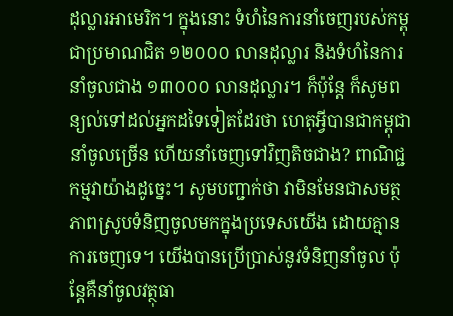ដុល្លារអាមេរិក។ ក្នុងនោះ ទំហំនៃការនាំចេញរបស់កម្ពុជាប្រមាណជិត ១២០០០ លានដុល្លារ និងទំហំនៃការនាំចូលជាង ១៣០០០ លានដុល្លារ។ ក៏ប៉ុន្តែ ក៏សូមពន្យល់ទៅដល់អ្នកដទៃទៀតដែរថា ហេតុអ្វីបានជាកម្ពុជានាំចូលច្រើន ហើយនាំចេញទៅវិញតិចជាង? ពាណិជ្ជកម្មវាយ៉ាងដូច្នេះ។ សូមបញ្ជាក់ថា វាមិនមែនជាសមត្ថភាពស្រូបទំនិញចូលមកក្នុងប្រទេសយើង ដោយគ្មានការចេញទេ។ យើងបានប្រើប្រាស់នូវទំនិញនាំចូល ប៉ុន្តែគឺនាំចូលវត្ថុធា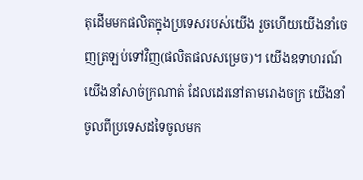តុដើមមកផលិតក្នុងប្រទេសរបស់យើង រួចហើយយើងនាំចេញត្រឡប់ទៅវិញ(ផលិតផលសម្រេច)។ យើងឧទាហរណ៍ យើងនាំសាច់ក្រណាត់ ដែលដេរនៅតាមរោងចក្រ យើងនាំចូលពីប្រទេសដទៃចូលមក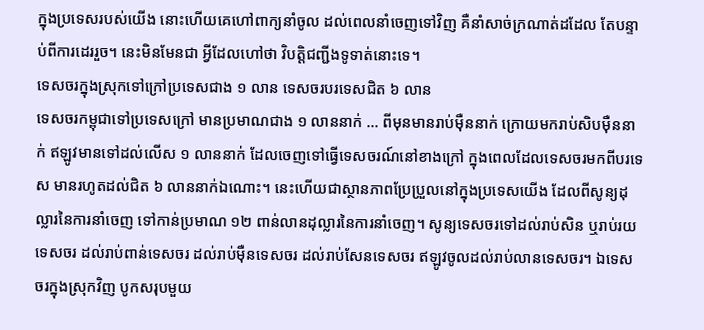ក្នុងប្រទេសរបស់យើង នោះហើយគេហៅពាក្យនាំចូល ដល់ពេលនាំចេញទៅវិញ គឺនាំសាច់ក្រណាត់ដដែល តែបន្ទាប់ពីការដេររួច។ នេះមិនមែនជា អ្វីដែលហៅថា វិបត្តិជញ្ជីងទូទាត់នោះទេ។
ទេសចរក្នុងស្រុកទៅក្រៅប្រទេសជាង ១ លាន ទេសចរបរទេសជិត ៦ លាន
ទេសចរកម្ពុជាទៅប្រទេសក្រៅ មានប្រមាណជាង ១ លាននាក់ … ពីមុនមានរាប់ម៉ឺននាក់ ក្រោយមករាប់សិបម៉ឺននាក់ ឥឡូវមានទៅដល់លើស ១ លាននាក់ ដែលចេញទៅធ្វើទេសចរណ៍នៅខាងក្រៅ ក្នុងពេលដែលទេសចរមកពីបរទេស មានរហូតដល់ជិត ៦ លាននាក់ឯណោះ។ នេះហើយជាស្ថានភាពប្រែប្រួលនៅក្នុងប្រទេសយើង ដែលពីសូន្យដុល្លារនៃការនាំចេញ ទៅកាន់ប្រមាណ ១២ ពាន់លានដុល្លារនៃការនាំចេញ។ សូន្យទេសចរទៅដល់រាប់សិន ឬរាប់រយទេសចរ ដល់រាប់ពាន់ទេសចរ ដល់រាប់ម៉ឺនទេសចរ ដល់រាប់សែនទេសចរ ឥឡូវចូលដល់រាប់លានទេសចរ។ ឯទេសចរក្នុងស្រុកវិញ បូកសរុបមួយ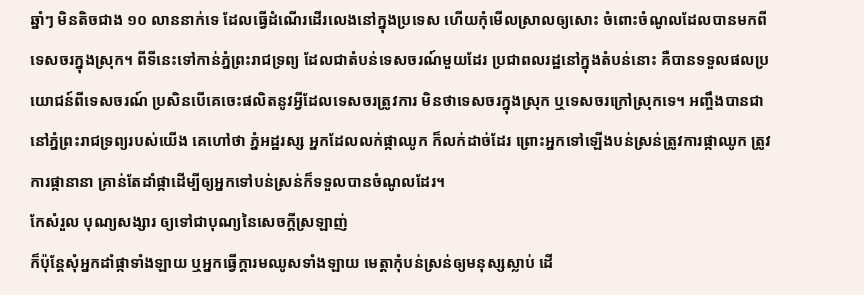ឆ្នាំៗ មិនតិចជាង ១០ លាននាក់ទេ ដែលធ្វើដំណើរដើរលេងនៅក្នុងប្រទេស ហើយកុំមើលស្រាលឲ្យសោះ ចំពោះចំណូលដែលបានមកពីទេសចរក្នុងស្រុក។ ពីទីនេះទៅកាន់ភ្នំព្រះរាជទ្រព្យ ដែលជាតំបន់ទេសចរណ៍មួយដែរ ប្រជាពលរដ្ឋនៅក្នុងតំបន់នោះ គឺបានទទួលផលប្រយោជន៍ពីទេសចរណ៍ ប្រសិនបើគេចេះផលិតនូវអ្វីដែលទេសចរត្រូវការ មិនថាទេសចរក្នុងស្រុក ឬទេសចរក្រៅស្រុកទេ។ អញ្ចឹងបានជានៅភ្នំព្រះរាជទ្រព្យរបស់យើង គេហៅថា ភ្នំអដ្ឋរស្ស អ្នកដែលលក់ផ្កាឈូក ក៏លក់ដាច់ដែរ ព្រោះអ្នកទៅឡើងបន់ស្រន់ត្រូវការផ្កាឈូក ត្រូវការផ្កានានា គ្រាន់តែដាំផ្កាដើម្បីឲ្យអ្នកទៅបន់ស្រន់ក៏ទទួលបានចំណូលដែរ។
កែសំរួល បុណ្យសង្សារ ឲ្យទៅជាបុណ្យនៃសេចក្តីស្រឡាញ់
ក៏ប៉ុន្តែសុំអ្នកដាំផ្កាទាំងឡាយ ឬអ្នកធ្វើក្តារមឈូសទាំងឡាយ មេត្តាកុំបន់ស្រន់ឲ្យមនុស្សស្លាប់ ដើ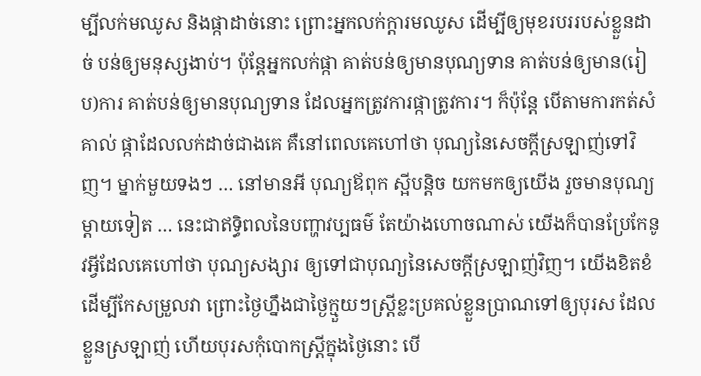ម្បីលក់មឈូស និងផ្កាដាច់នោះ ព្រោះអ្នកលក់ក្តារមឈូស ដើម្បីឲ្យមុខរបររបស់ខ្លួនដាច់ បន់ឲ្យមនុស្សងាប់។ ប៉ុន្តែអ្នកលក់ផ្កា គាត់បន់ឲ្យមានបុណ្យទាន គាត់បន់ឲ្យមាន(រៀប)ការ គាត់បន់ឲ្យមានបុណ្យទាន ដែលអ្នកត្រូវការផ្កាត្រូវការ។ ក៏ប៉ុន្តែ បើតាមការកត់សំគាល់ ផ្កាដែលលក់ដាច់ជាងគេ គឺនៅពេលគេហៅថា បុណ្យនៃសេចក្តីស្រឡាញ់ទៅវិញ។ ម្នាក់មួយទងៗ … នៅមានអី បុណ្យឪពុក ស្អីបន្តិច យកមកឲ្យយើង រួចមានបុណ្យម្តាយទៀត … នេះជាឥទ្ធិពលនៃបញ្ហាវប្បធម៌ តែយ៉ាងហោចណាស់ យើងក៏បានប្រែកែនូវអ្វីដែលគេហៅថា បុណ្យសង្សារ ឲ្យទៅជាបុណ្យនៃសេចក្តីស្រឡាញ់វិញ។ យើងខិតខំដើម្បីកែសម្រួលវា ព្រោះថ្ងៃហ្នឹងជាថ្ងៃក្មួយៗស្រ្តីខ្លះប្រគល់ខ្លួនប្រាណទៅឲ្យបុរស ដែលខ្លួនស្រឡាញ់ ហើយបុរសកុំបោកស្ត្រីក្នុងថ្ងៃនោះ បើ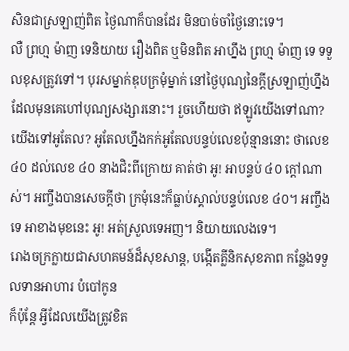សិនជាស្រឡាញ់ពិត ថ្ងៃណាក៏បានដែរ មិនបាច់ចាំថ្ងៃនោះទេ។
លឺ ព្រហ្ម ម៉ាញ ទេនិយាយ រឿងពិត ឬមិនពិត អាហ្នឹង ព្រហ្ម ម៉ាញ ទេ ទទួលខុសត្រូវទៅ។ បុរសម្នាក់ឌុបក្រមុំម្នាក់ នៅថ្ងៃបុណ្យនៃក្តីស្រឡាញ់ហ្នឹង ដែលមុនគេហៅបុណ្យសង្សារនោះ។ រួចហើយថា ឥឡូវយើងទៅណា? យើងទៅអូតែល? អូតែលហ្នឹងកក់អូតែលបន្ទប់លេខប៉ុន្មាននោះ ថាលេខ ៤០ ដល់លេខ ៤០ នាងជិះពីក្រោយ គាត់ថា អូ! អាបន្ទប់ ៤០ ក្តៅណាស់។ អញ្ចឹងបានសេចក្តីថា ក្រមុំនេះក៏ធ្លាប់ស្គាល់បន្ទប់លេខ ៤០។ អញ្ចឹងទេ អាខាងមុខនេះ អូ! អត់ស្រួលទេអញ។ និយាយលេងទេ។
រោងចក្រក្លាយជាសហគមន៍ដ៏សុខសាន្ត, បង្កើតគ្លីនិកសុខភាព កន្លែងទទួលទានអាហារ បំបៅកូន
ក៏ប៉ុន្តែ អ្វីដែលយើងត្រូវខិត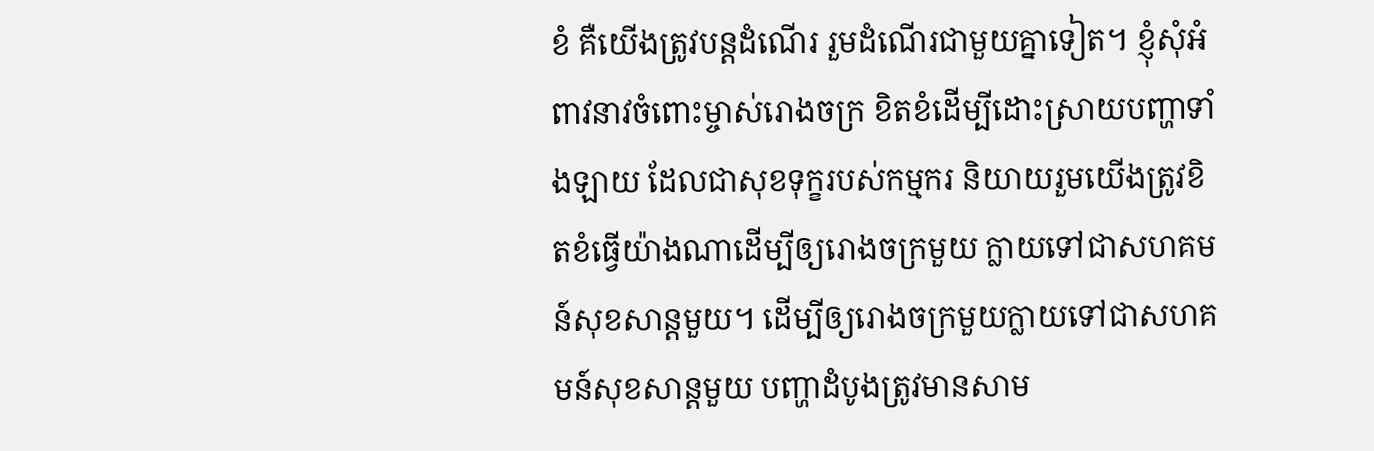ខំ គឺយើងត្រូវបន្តដំណើរ រួមដំណើរជាមួយគ្នាទៀត។ ខ្ញុំសុំអំពាវនាវចំពោះម្ចាស់រោងចក្រ ខិតខំដើម្បីដោះស្រាយបញ្ហាទាំងឡាយ ដែលជាសុខទុក្ខរបស់កម្មករ និយាយរួមយើងត្រូវខិតខំធ្វើយ៉ាងណាដើម្បីឲ្យរោងចក្រមួយ ក្លាយទៅជាសហគមន៍សុខសាន្តមួយ។ ដើម្បីឲ្យរោងចក្រមួយក្លាយទៅជាសហគមន៍សុខសាន្តមួយ បញ្ហាដំបូងត្រូវមានសាម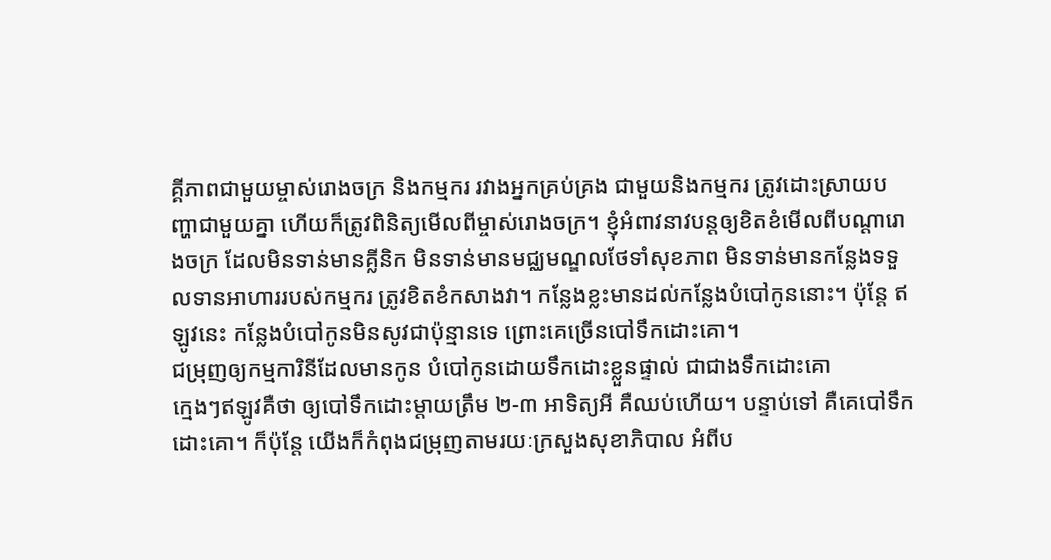គ្គីភាពជាមួយម្ចាស់រោងចក្រ និងកម្មករ រវាងអ្នកគ្រប់គ្រង ជាមួយនិងកម្មករ ត្រូវដោះស្រាយបញ្ហាជាមួយគ្នា ហើយក៏ត្រូវពិនិត្យមើលពីម្ចាស់រោងចក្រ។ ខ្ញុំអំពាវនាវបន្តឲ្យខិតខំមើលពីបណ្តារោងចក្រ ដែលមិនទាន់មានគ្លីនិក មិនទាន់មានមជ្ឈមណ្ឌលថែទាំសុខភាព មិនទាន់មានកន្លែងទទួលទានអាហាររបស់កម្មករ ត្រូវខិតខំកសាងវា។ កន្លែងខ្លះមានដល់កន្លែងបំបៅកូននោះ។ ប៉ុន្តែ ឥឡូវនេះ កន្លែងបំបៅកូនមិនសូវជាប៉ុន្មានទេ ព្រោះគេច្រើនបៅទឹកដោះគោ។
ជម្រុញឲ្យកម្មការិនីដែលមានកូន បំបៅកូនដោយទឹកដោះខ្លួនផ្ទាល់ ជាជាងទឹកដោះគោ
ក្មេងៗឥឡូវគឺថា ឲ្យបៅទឹកដោះម្តាយត្រឹម ២-៣ អាទិត្យអី គឺឈប់ហើយ។ បន្ទាប់ទៅ គឺគេបៅទឹកដោះគោ។ ក៏ប៉ុន្តែ យើងក៏កំពុងជម្រុញតាមរយៈក្រសួងសុខាភិបាល អំពីប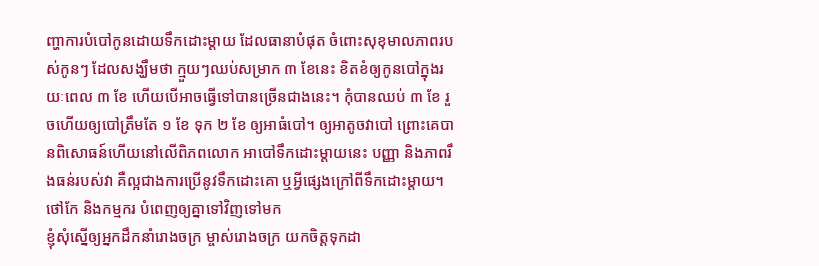ញ្ហាការបំបៅកូនដោយទឹកដោះម្តាយ ដែលធានាបំផុត ចំពោះសុខុមាលភាពរបស់កូនៗ ដែលសង្ឃឹមថា ក្មួយៗឈប់សម្រាក ៣ ខែនេះ ខិតខំឲ្យកូនបៅក្នុងរយៈពេល ៣ ខែ ហើយបើអាចធ្វើទៅបានច្រើនជាងនេះ។ កុំបានឈប់ ៣ ខែ រួចហើយឲ្យបៅត្រឹមតែ ១ ខែ ទុក ២ ខែ ឲ្យអាធំបៅ។ ឲ្យអាតូចវាបៅ ព្រោះគេបានពិសោធន៍ហើយនៅលើពិភពលោក អាបៅទឹកដោះម្តាយនេះ បញ្ញា និងភាពរឹងធន់របស់វា គឺល្អជាងការប្រើនូវទឹកដោះគោ ឬអ្វីផ្សេងក្រៅពីទឹកដោះម្តាយ។
ថៅកែ និងកម្មករ បំពេញឲ្យគ្នាទៅវិញទៅមក
ខ្ញុំសុំស្នើឲ្យអ្នកដឹកនាំរោងចក្រ ម្ចាស់រោងចក្រ យកចិត្តទុកដា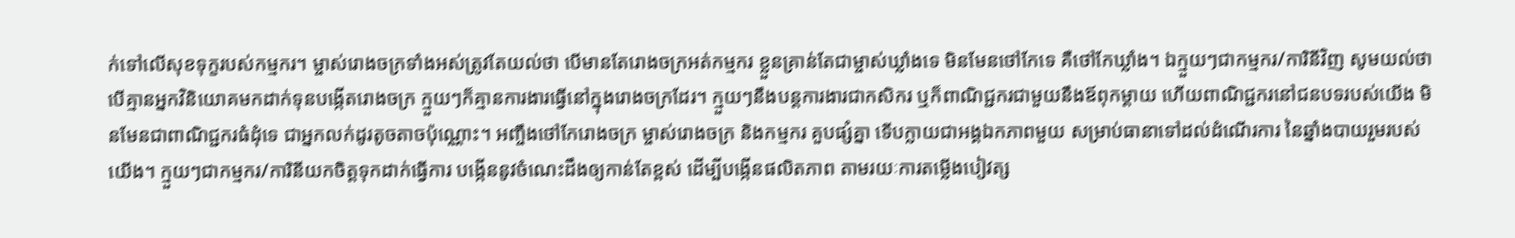ក់ទៅលើសុខទុក្ខរបស់កម្មករ។ ម្ចាស់រោងចក្រទាំងអស់ត្រូវតែយល់ថា បើមានតែរោងចក្រអត់កម្មករ ខ្លួនគ្រាន់តែជាម្ចាស់ឃ្លាំងទេ មិនមែនថៅកែទេ គឺថៅកែឃ្លាំង។ ឯក្មួយៗជាកម្មករ/ការិនីវិញ សូមយល់ថា បើគ្មានអ្នកវិនិយោគមកដាក់ទុនបង្កើតរោងចក្រ ក្មួយៗក៏គ្មានការងារធ្វើនៅក្នុងរោងចក្រដែរ។ ក្មួយៗនឹងបន្តការងារជាកសិករ ឬក៏ពាណិជ្ជករជាមួយនឹងឪពុកម្តាយ ហើយពាណិជ្ជករនៅជនបទរបស់យើង មិនមែនជាពាណិជ្ជករធំដុំទេ ជាអ្នកលក់ដូរតូចតាចប៉ុណ្ណោះ។ អញ្ចឹងថៅកែរោងចក្រ ម្ចាស់រោងចក្រ និងកម្មករ គួបផ្សំគ្នា ទើបក្លាយជាអង្គឯកភាពមួយ សម្រាប់ធានាទៅដល់ដំណើរការ នៃឆ្នាំងបាយរួមរបស់យើង។ ក្មួយៗជាកម្មករ/ការិនីយកចិត្តទុកដាក់ធ្វើការ បង្កើននូវចំណេះដឹងឲ្យកាន់តែខ្ពស់ ដើម្បីបង្កើនផលិតភាព តាមរយៈការតម្លើងបៀវត្ស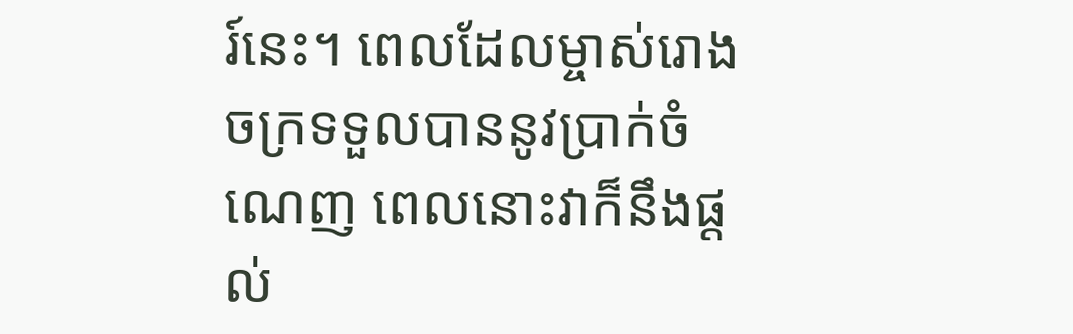រ៍នេះ។ ពេលដែលម្ចាស់រោងចក្រទទួលបាននូវប្រាក់ចំណេញ ពេលនោះវាក៏នឹងផ្តល់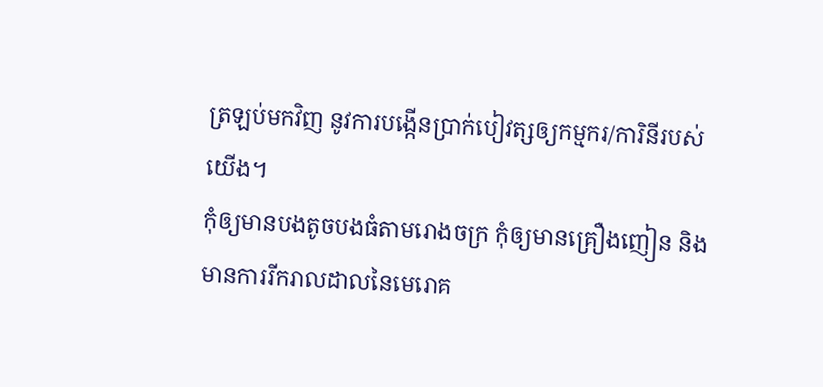ត្រឡប់មកវិញ នូវការបង្កើនប្រាក់បៀវត្សឲ្យកម្មករ/ការិនីរបស់យើង។
កុំឲ្យមានបងតូចបងធំតាមរោងចក្រ កុំឲ្យមានគ្រឿងញៀន និងមានការរីករាលដាលនៃមេរោគ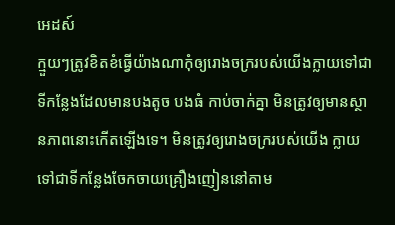អេដស៍
ក្មួយៗត្រូវខិតខំធ្វើយ៉ាងណាកុំឲ្យរោងចក្ររបស់យើងក្លាយទៅជាទីកន្លែងដែលមានបងតូច បងធំ កាប់ចាក់គ្នា មិនត្រូវឲ្យមានស្ថានភាពនោះកើតឡើងទេ។ មិនត្រូវឲ្យរោងចក្ររបស់យើង ក្លាយទៅជាទីកន្លែងចែកចាយគ្រឿងញៀននៅតាម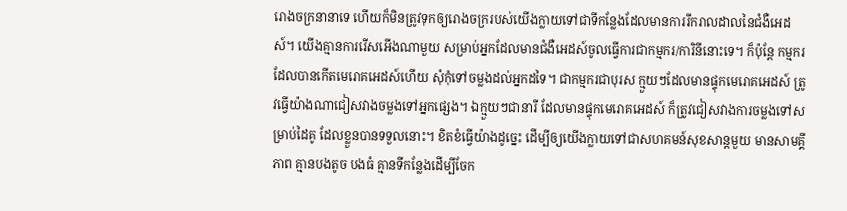រោងចក្រនានាទេ ហើយក៏មិនត្រូវទុកឲ្យរោងចក្ររបស់យើងក្លាយទៅជាទីកន្លែងដែលមានការរីករាលដាលនៃជំងឺអេដស៍។ យើងគ្មានការរើសអើងណាមួយ សម្រាប់អ្នកដែលមានជំងឺអេដស៍ចូលធ្វើការជាកម្មករ/ការិនីនោះទេ។ ក៏ប៉ុន្តែ កម្មករដែលបានកើតមេរោគអេដស៍ហើយ សុំកុំទៅចម្លងដល់អ្នកដទៃ។ ជាកម្មករជាបុរស ក្មួយៗដែលមានផ្ទុកមេរោគអេដស៍ ត្រូវធ្វើយ៉ាងណាជៀសវាងចម្លងទៅអ្នកផ្សេង។ ឯក្មួយៗជានារី ដែលមានផ្ទុកមេរោគអេដស៍ ក៏ត្រូវជៀសវាងការចម្លងទៅសម្រាប់ដៃគូ ដែលខ្លួនបានទទួលនោះ។ ខិតខំធ្វើយ៉ាងដូច្នេះ ដើម្បីឲ្យយើងក្លាយទៅជាសហគមន៍សុខសាន្តមួយ មានសាមគ្គីភាព គ្មានបងតូច បងធំ គ្មានទីកន្លែងដើម្បីចែក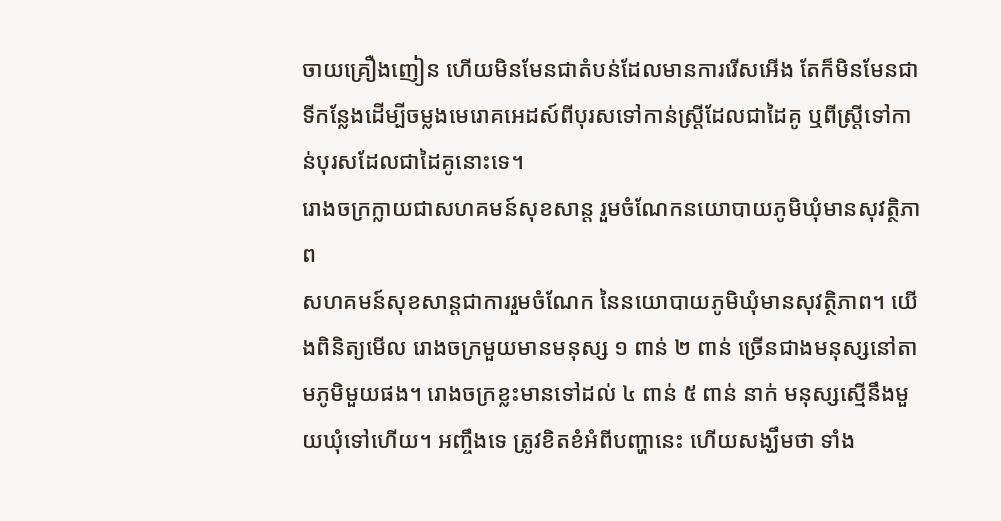ចាយគ្រឿងញៀន ហើយមិនមែនជាតំបន់ដែលមានការរើសអើង តែក៏មិនមែនជាទីកន្លែងដើម្បីចម្លងមេរោគអេដស៍ពីបុរសទៅកាន់ស្ត្រីដែលជាដៃគូ ឬពីស្ត្រីទៅកាន់បុរសដែលជាដៃគូនោះទេ។
រោងចក្រក្លាយជាសហគមន៍សុខសាន្ត រួមចំណែកនយោបាយភូមិឃុំមានសុវត្ថិភាព
សហគមន៍សុខសាន្ដជាការរួមចំណែក នៃនយោបាយភូមិឃុំមានសុវត្ថិភាព។ យើងពិនិត្យមើល រោងចក្រមួយមានមនុស្ស ១ ពាន់ ២ ពាន់ ច្រើនជាងមនុស្សនៅតាមភូមិមួយផង។ រោងចក្រខ្លះមានទៅដល់ ៤ ពាន់ ៥ ពាន់ នាក់ មនុស្សស្មើនឹងមួយឃុំទៅហើយ។ អញ្ចឹងទេ ត្រូវខិតខំអំពីបញ្ហានេះ ហើយសង្ឃឹមថា ទាំង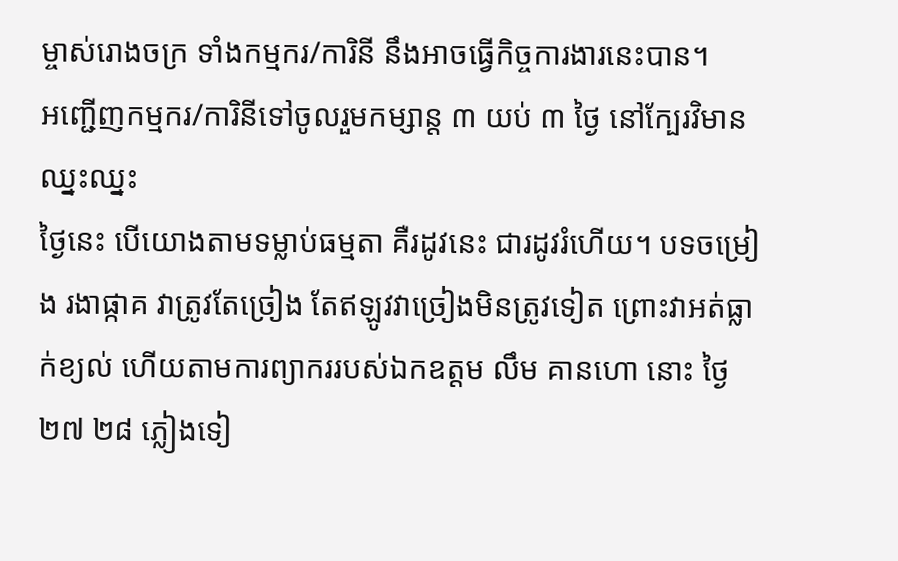ម្ចាស់រោងចក្រ ទាំងកម្មករ/ការិនី នឹងអាចធ្វើកិច្ចការងារនេះបាន។
អញ្ជើញកម្មករ/ការិនីទៅចូលរួមកម្សាន្ត ៣ យប់ ៣ ថ្ងៃ នៅក្បែរវិមានឈ្នះឈ្នះ
ថ្ងៃនេះ បើយោងតាមទម្លាប់ធម្មតា គឺរដូវនេះ ជារដូវរំហើយ។ បទចម្រៀង រងាផ្កាគ វាត្រូវតែច្រៀង តែឥឡូវវាច្រៀងមិនត្រូវទៀត ព្រោះវាអត់ធ្លាក់ខ្យល់ ហើយតាមការព្យាកររបស់ឯកឧត្តម លឹម គានហោ នោះ ថ្ងៃ ២៧ ២៨ ភ្លៀងទៀ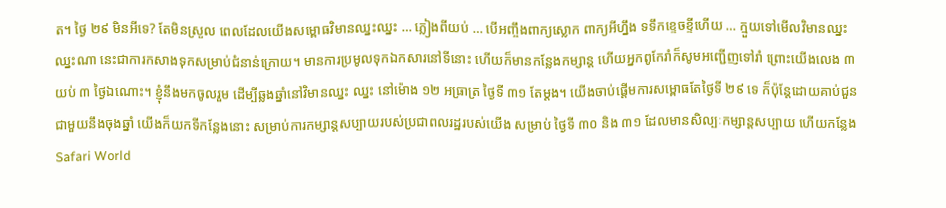ត។ ថ្ងៃ ២៩ មិនអីទេ? តែមិនស្រួល ពេលដែលយើងសម្ពោធវិមានឈ្នះឈ្នះ … ភ្លៀងពីយប់ … បើអញ្ចឹងពាក្យស្លោក ពាក្យអីហ្នឹង ទទឹកខ្ទេចខ្ទីហើយ … ក្មួយទៅមើលវិមានឈ្នះឈ្នះណា នេះជាការកសាងទុកសម្រាប់ជំនាន់ក្រោយ។ មានការប្រមូលទុកឯកសារនៅទីនោះ ហើយក៏មានកន្លែងកម្សាន្ដ ហើយអ្នកពូកែរាំក៏សូមអញ្ជើញទៅរាំ ព្រោះយើងលេង ៣ យប់ ៣ ថ្ងៃឯណោះ។ ខ្ញុំនឹងមកចូលរួម ដើម្បីឆ្លងឆ្នាំនៅវិមានឈ្នះ ឈ្នះ នៅម៉ោង ១២ អធ្រាត្រ ថ្ងៃទី ៣១ តែម្តង។ យើងចាប់ផ្តើមការសម្ពោធតែថ្ងៃទី ២៩ ទេ ក៏ប៉ុន្ដែដោយគាប់ជួនជាមួយនឹងចុងឆ្នាំ យើងក៏យកទីកន្លែងនោះ សម្រាប់ការកម្សាន្ដសប្បាយរបស់ប្រជាពលរដ្ឋរបស់យើង សម្រាប់ ថ្ងៃទី ៣០ និង ៣១ ដែលមានសិល្បៈកម្សាន្ដសប្បាយ ហើយកន្លែង Safari World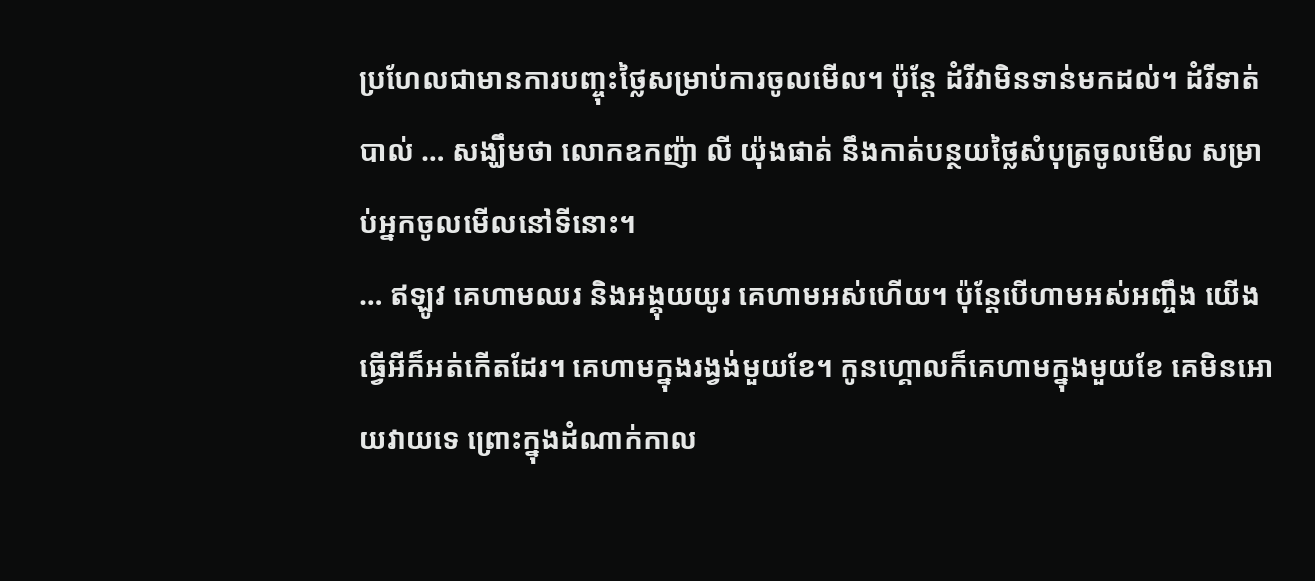ប្រហែលជាមានការបញ្ចុះថ្លៃសម្រាប់ការចូលមើល។ ប៉ុន្ដែ ដំរីវាមិនទាន់មកដល់។ ដំរីទាត់បាល់ … សង្ឃឹមថា លោកឧកញ៉ា លី យ៉ុងផាត់ នឹងកាត់បន្ថយថ្លៃសំបុត្រចូលមើល សម្រាប់អ្នកចូលមើលនៅទីនោះ។
… ឥឡូវ គេហាមឈរ និងអង្គុយយូរ គេហាមអស់ហើយ។ ប៉ុន្ដែបើហាមអស់អញ្ចឹង យើងធ្វើអីក៏អត់កើតដែរ។ គេហាមក្នុងរង្វង់មួយខែ។ កូនហ្គោលក៏គេហាមក្នុងមួយខែ គេមិនអោយវាយទេ ព្រោះក្នុងដំណាក់កាល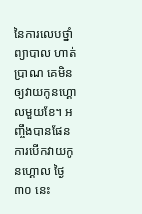នៃការលេបថ្នាំ ព្យាបាល ហាត់ប្រាណ គេមិនឲ្យវាយកូនហ្គោលមួយខែ។ អញ្ចឹងបានផែនការបើកវាយកូនហ្គោល ថ្ងៃ ៣០ នេះ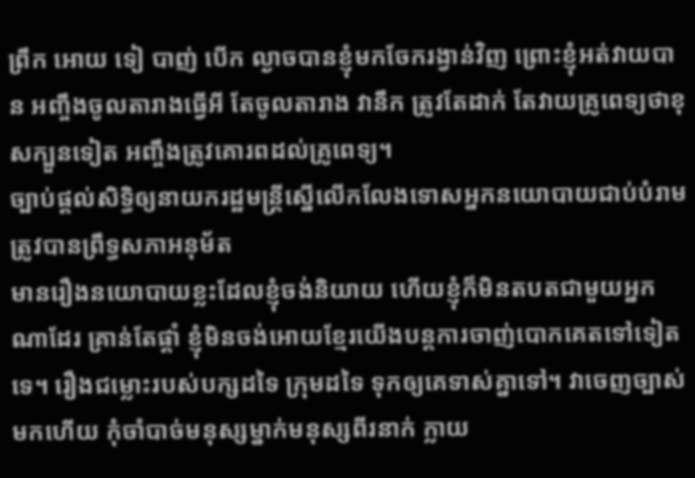ព្រឹក អោយ ទៀ បាញ់ បើក ល្ងាចបានខ្ញុំមកចែករង្វាន់វិញ ព្រោះខ្ញុំអត់វាយបាន អញ្ចឹងចូលតារាងធ្វើអី តែចូលតារាង វានឹក ត្រូវតែដាក់ តែវាយគ្រូពេទ្យថាខុសក្បួនទៀត អញ្ចឹងត្រូវគោរពដល់គ្រូពេទ្យ។
ច្បាប់ផ្តល់សិទ្ធិឲ្យនាយករដ្ឋមន្រ្តីស្នើលើកលែងទោសអ្នកនយោបាយជាប់បំរាម ត្រូវបានព្រឹទ្ធសភាអនុម័ត
មានរឿងនយោបាយខ្លះដែលខ្ញុំចង់និយាយ ហើយខ្ញុំក៏មិនតបតជាមួយអ្នកណាដែរ គ្រាន់តែផ្តាំ ខ្ញុំមិនចង់អោយខ្មែរយើងបន្ដការចាញ់បោកគេតទៅទៀតទេ។ រឿងជម្លោះរបស់បក្សដទៃ ក្រុមដទៃ ទុកឲ្យគេទាស់គ្នាទៅ។ វាចេញច្បាស់មកហើយ កុំចាំបាច់មនុស្សម្នាក់មនុស្សពីរនាក់ ក្លាយ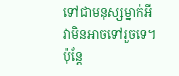ទៅជាមនុស្សម្នាក់អី វាមិនអាចទៅរួចទេ។ ប៉ុន្ដែ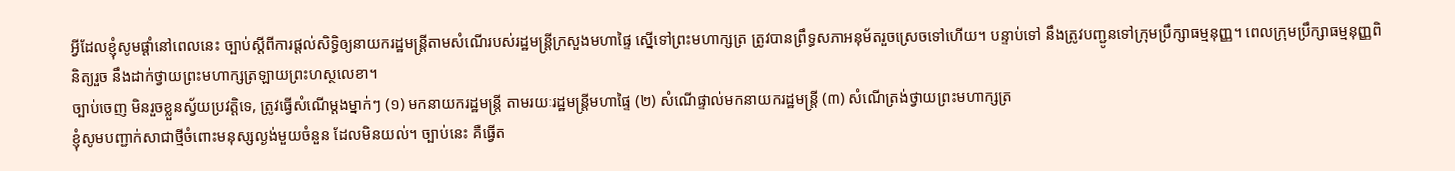អ្វីដែលខ្ញុំសូមផ្ដាំនៅពេលនេះ ច្បាប់ស្តីពីការផ្ដល់សិទ្ធិឲ្យនាយករដ្ឋមន្ដ្រីតាមសំណើរបស់រដ្ឋមន្ដ្រីក្រសួងមហាផ្ទៃ ស្នើទៅព្រះមហាក្សត្រ ត្រូវបានព្រឹទ្ធសភាអនុម័តរួចស្រេចទៅហើយ។ បន្ទាប់ទៅ នឹងត្រូវបញ្ជូនទៅក្រុមប្រឹក្សាធម្មនុញ្ញ។ ពេលក្រុមប្រឹក្សាធម្មនុញ្ញពិនិត្យរួច នឹងដាក់ថ្វាយព្រះមហាក្សត្រឡាយព្រះហស្ថលេខា។
ច្បាប់ចេញ មិនរួចខ្លួនស្វ័យប្រវត្តិទេ, ត្រូវធ្វើសំណើម្តងម្នាក់ៗ (១) មកនាយករដ្ឋមន្រ្តី តាមរយៈរដ្ឋមន្រ្តីមហាផ្ទៃ (២) សំណើផ្ទាល់មកនាយករដ្ឋមន្រ្តី (៣) សំណើត្រង់ថ្វាយព្រះមហាក្សត្រ
ខ្ញុំសូមបញ្ជាក់សាជាថ្មីចំពោះមនុស្សល្ងង់មួយចំនួន ដែលមិនយល់។ ច្បាប់នេះ គឺធ្វើត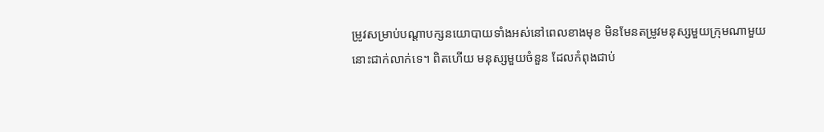ម្រូវសម្រាប់បណ្តាបក្សនយោបាយទាំងអស់នៅពេលខាងមុខ មិនមែនតម្រូវមនុស្សមួយក្រុមណាមួយនោះជាក់លាក់ទេ។ ពិតហើយ មនុស្សមួយចំនួន ដែលកំពុងជាប់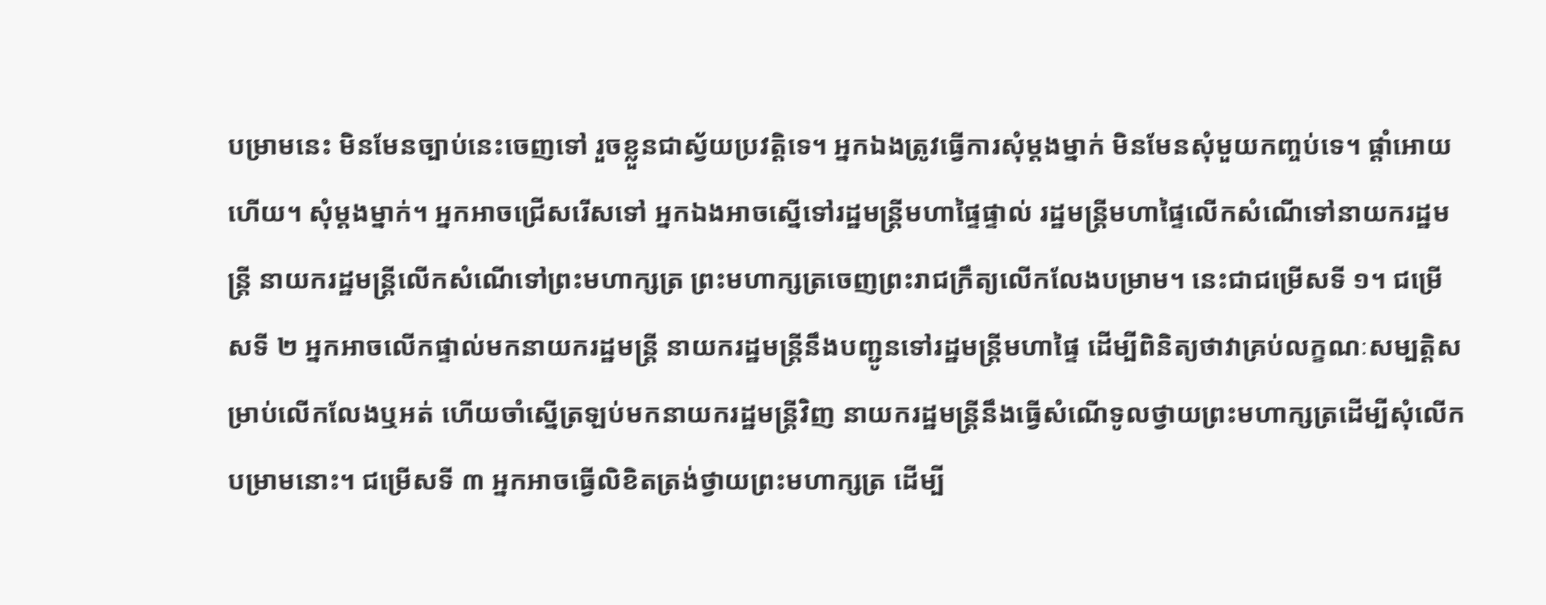បម្រាមនេះ មិនមែនច្បាប់នេះចេញទៅ រួចខ្លួនជាស្វ័យប្រវត្ដិទេ។ អ្នកឯងត្រូវធ្វើការសុំម្ដងម្នាក់ មិនមែនសុំមួយកញ្ចប់ទេ។ ផ្ដាំអោយហើយ។ សុំម្ដងម្នាក់។ អ្នកអាចជ្រើសរើសទៅ អ្នកឯងអាចស្នើទៅរដ្ឋមន្ដ្រីមហាផ្ទៃផ្ទាល់ រដ្ឋមន្ដ្រីមហាផ្ទៃលើកសំណើទៅនាយករដ្ឋមន្ដ្រី នាយករដ្ឋមន្ដ្រីលើកសំណើទៅព្រះមហាក្សត្រ ព្រះមហាក្សត្រចេញព្រះរាជក្រឹត្យលើកលែងបម្រាម។ នេះជាជម្រើសទី ១។ ជម្រើសទី ២ អ្នកអាចលើកផ្ទាល់មកនាយករដ្ឋមន្ដ្រី នាយករដ្ឋមន្ដ្រីនឹងបញ្ជូនទៅរដ្ឋមន្ដ្រីមហាផ្ទៃ ដើម្បីពិនិត្យថាវាគ្រប់លក្ខណៈសម្បត្ដិសម្រាប់លើកលែងឬអត់ ហើយចាំស្នើត្រឡប់មកនាយករដ្ឋមន្ដ្រីវិញ នាយករដ្ឋមន្ដ្រីនឹងធ្វើសំណើទូលថ្វាយព្រះមហាក្សត្រដើម្បីសុំលើកបម្រាមនោះ។ ជម្រើសទី ៣ អ្នកអាចធ្វើលិខិតត្រង់ថ្វាយព្រះមហាក្សត្រ ដើម្បី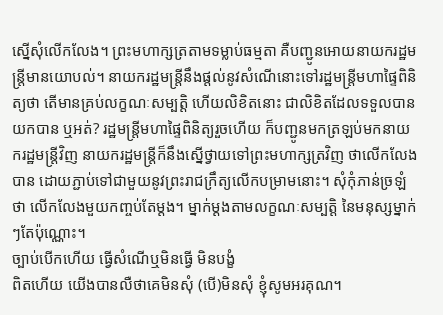ស្នើសុំលើកលែង។ ព្រះមហាក្សត្រតាមទម្លាប់ធម្មតា គឺបញ្ជូនអោយនាយករដ្ឋមន្ដ្រីមានយោបល់។ នាយករដ្ឋមន្ដ្រីនឹងផ្តល់នូវសំណើនោះទៅរដ្ឋមន្ដ្រីមហាផ្ទៃពិនិត្យថា តើមានគ្រប់លក្ខណៈសម្បត្តិ ហើយលិខិតនោះ ជាលិខិតដែលទទួលបានយកបាន ឬអត់? រដ្ឋមន្ដ្រីមហាផ្ទៃពិនិត្យរួចហើយ ក៏បញ្ជូនមកត្រឡប់មកនាយករដ្ឋមន្ដ្រីវិញ នាយករដ្ឋមន្ដ្រីក៏នឹងស្នើថ្វាយទៅព្រះមហាក្សត្រវិញ ថាលើកលែងបាន ដោយភ្ជាប់ទៅជាមួយនូវព្រះរាជក្រឹត្យលើកបម្រាមនោះ។ សុំកុំភាន់ច្រឡំថា លើកលែងមួយកញ្ចប់តែម្ដង។ ម្នាក់ម្ដងតាមលក្ខណៈសម្បត្ដិ នៃមនុស្សម្នាក់ៗតែប៉ុណ្ណោះ។
ច្បាប់បើកហើយ ធ្វើសំណើឬមិនធ្វើ មិនបង្ខំ
ពិតហើយ យើងបានលឺថាគេមិនសុំ (បើ)មិនសុំ ខ្ញុំសូមអរគុណ។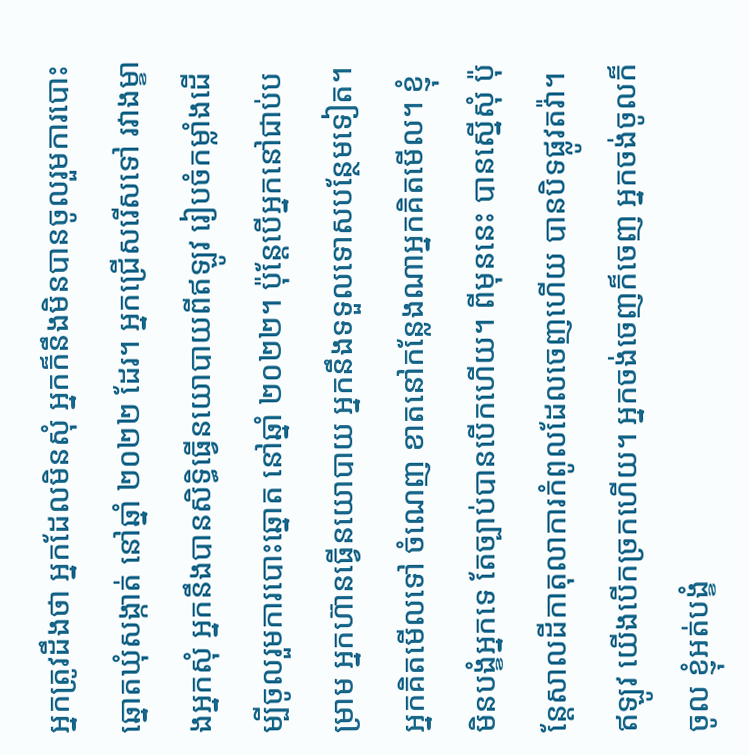អ្នកត្រូវដឹងថា អ្នកដែលមិនសុំ អ្នកក៏នឹងមិនបានចូលរួមការបោះឆ្នោតឃុំសង្កាត់ នៅឆ្នាំ ២០២២ ដែរ។ អ្នកជ្រើសរើសទៅ រវាងម្ខាងអ្នកសុំ អ្នកនឹងបានសិទ្ធិធ្វើនយោបាយពីឥឡូវ រៀបចំកម្លាំងដើម្បីចូលរួមការបោះឆ្នោត នៅឆ្នាំ ២០២២។ ប៉ុន្ដែបើអ្នកនៅជាប់បម្រាម អ្នកហ៊ានធ្វើនយោបាយ អ្នកនឹងទទួលទោសបន្ថែមទៀត។ អ្នកគិតមើលទៅ ចំណេញ ខាតនៅកន្លែងណាអ្នកគិតមើល។ ខ្ញុំមិនបង្ខំអ្នកទេ តែច្បាប់បានបើកហើយ។ ពីមុននេះ បានស្នើសុំ ប៉ុន្ដែសាលដីកាតុលាការកំពូលដែលចេញហើយ បានបិទផ្លូវតវ៉ា។ ឥឡូវ យើងបើកច្រកហើយ។ អ្នកចង់ចេញក៏ចេញ អ្នកចង់ចូលក៏ចូល ខ្ញុំអត់បង្ខំ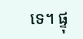ទេ។ ផ្ទុ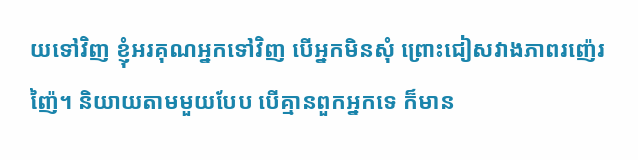យទៅវិញ ខ្ញុំអរគុណអ្នកទៅវិញ បើអ្នកមិនសុំ ព្រោះជៀសវាងភាពរញ៉េរញ៉ៃ។ និយាយតាមមួយបែប បើគ្មានពួកអ្នកទេ ក៏មាន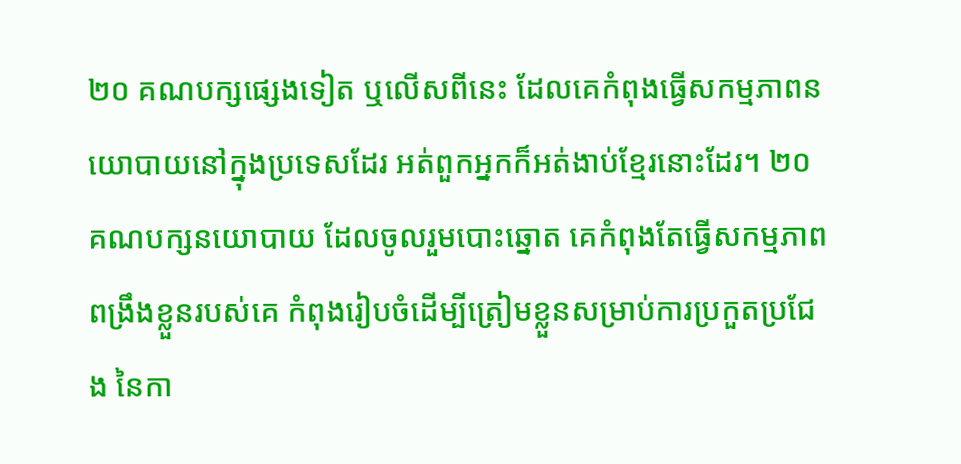២០ គណបក្សផ្សេងទៀត ឬលើសពីនេះ ដែលគេកំពុងធ្វើសកម្មភាពនយោបាយនៅក្នុងប្រទេសដែរ អត់ពួកអ្នកក៏អត់ងាប់ខ្មែរនោះដែរ។ ២០ គណបក្សនយោបាយ ដែលចូលរួមបោះឆ្នោត គេកំពុងតែធ្វើសកម្មភាព ពង្រឹងខ្លួនរបស់គេ កំពុងរៀបចំដើម្បីត្រៀមខ្លួនសម្រាប់ការប្រកួតប្រជែង នៃកា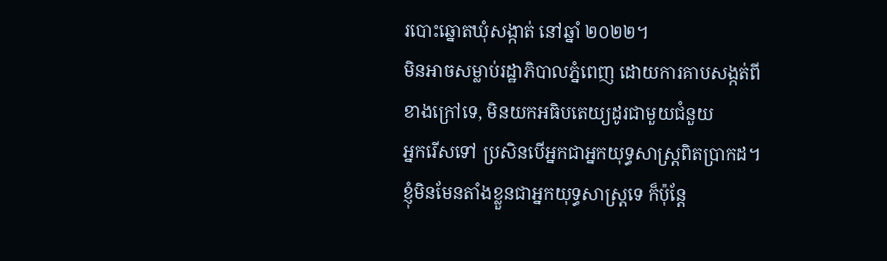របោះឆ្នោតឃុំសង្កាត់ នៅឆ្នាំ ២០២២។
មិនអាចសម្លាប់រដ្ឋាភិបាលភ្នំពេញ ដោយការគាបសង្កត់ពីខាងក្រៅទេ, មិនយកអធិបតេយ្យដូរជាមួយជំនួយ
អ្នករើសទៅ ប្រសិនបើអ្នកជាអ្នកយុទ្ធសាស្រ្ដពិតប្រាកដ។ ខ្ញុំមិនមែនតាំងខ្លួនជាអ្នកយុទ្ធសាស្រ្ដទេ ក៏ប៉ុន្ដែ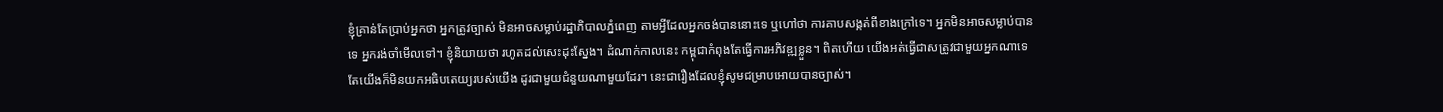ខ្ញុំគ្រាន់តែប្រាប់អ្នកថា អ្នកត្រូវច្បាស់ មិនអាចសម្លាប់រដ្ឋាភិបាលភ្នំពេញ តាមអ្វីដែលអ្នកចង់បាននោះទេ ឬហៅថា ការគាបសង្កត់ពីខាងក្រៅទេ។ អ្នកមិនអាចសម្លាប់បានទេ អ្នករង់ចាំមើលទៅ។ ខ្ញុំនិយាយថា រហូតដល់សេះដុះស្នែង។ ដំណាក់កាលនេះ កម្ពុជាកំពុងតែធ្វើការអភិវឌ្ឍខ្លួន។ ពិតហើយ យើងអត់ធ្វើជាសត្រូវជាមួយអ្នកណាទេ តែយើងក៏មិនយកអធិបតេយ្យរបស់យើង ដូរជាមួយជំនួយណាមួយដែរ។ នេះជារឿងដែលខ្ញុំសូមជម្រាបអោយបានច្បាស់។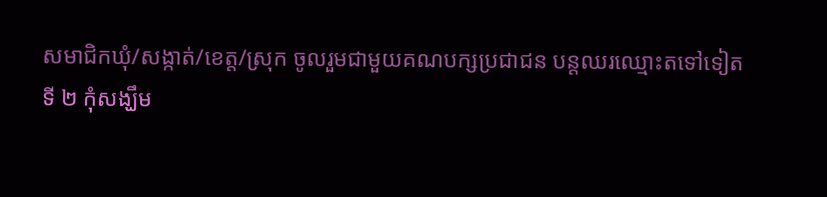សមាជិកឃុំ/សង្កាត់/ខេត្ត/ស្រុក ចូលរួមជាមួយគណបក្សប្រជាជន បន្ដឈរឈ្មោះតទៅទៀត
ទី ២ កុំសង្ឃឹម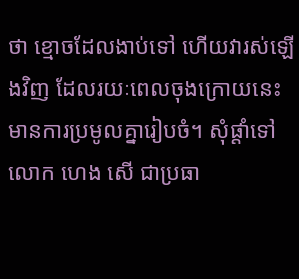ថា ខ្មោចដែលងាប់ទៅ ហើយវារស់ឡើងវិញ ដែលរយៈពេលចុងក្រោយនេះ មានការប្រមូលគ្នារៀបចំ។ សុំផ្ដាំទៅលោក ហេង សើ ជាប្រធា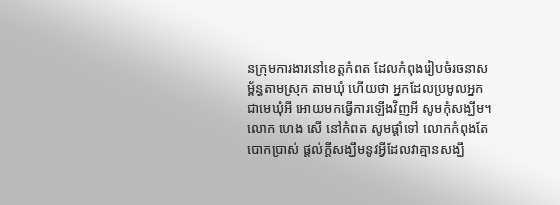នក្រុមការងារនៅខេត្តកំពត ដែលកំពុងរៀបចំរចនាសម្ព័ន្ធតាមស្រុក តាមឃុំ ហើយថា អ្នកដែលប្រមូលអ្នកជាមេឃុំអី អោយមកធ្វើការឡើងវិញអី សូមកុំសង្ឃឹម។ លោក ហេង សើ នៅកំពត សូមផ្តាំទៅ លោកកំពុងតែបោកប្រាស់ ផ្ដល់ក្ដីសង្ឃឹមនូវអ្វីដែលវាគ្មានសង្ឃឹ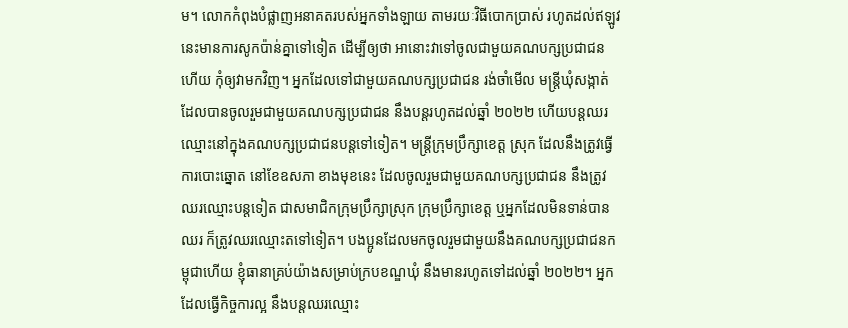ម។ លោកកំពុងបំផ្លាញអនាគតរបស់អ្នកទាំងឡាយ តាមរយៈវិធីបោកប្រាស់ រហូតដល់ឥឡូវនេះមានការសូកប៉ាន់គ្នាទៅទៀត ដើម្បីឲ្យថា អានោះវាទៅចូលជាមួយគណបក្សប្រជាជនហើយ កុំឲ្យវាមកវិញ។ អ្នកដែលទៅជាមួយគណបក្សប្រជាជន រង់ចាំមើល មន្ដ្រីឃុំសង្កាត់ ដែលបានចូលរួមជាមួយគណបក្សប្រជាជន នឹងបន្ដរហូតដល់ឆ្នាំ ២០២២ ហើយបន្ដឈរឈ្មោះនៅក្នុងគណបក្សប្រជាជនបន្ដទៅទៀត។ មន្ដ្រីក្រុមប្រឹក្សាខេត្ត ស្រុក ដែលនឹងត្រូវធ្វើការបោះឆ្នោត នៅខែឧសភា ខាងមុខនេះ ដែលចូលរួមជាមួយគណបក្សប្រជាជន នឹងត្រូវឈរឈ្មោះបន្ដទៀត ជាសមាជិកក្រុមប្រឹក្សាស្រុក ក្រុមប្រឹក្សាខេត្ត ឬអ្នកដែលមិនទាន់បានឈរ ក៏ត្រូវឈរឈ្មោះតទៅទៀត។ បងប្អូនដែលមកចូលរួមជាមួយនឹងគណបក្សប្រជាជនកម្ពុជាហើយ ខ្ញុំធានាគ្រប់យ៉ាងសម្រាប់ក្របខណ្ឌឃុំ នឹងមានរហូតទៅដល់ឆ្នាំ ២០២២។ អ្នកដែលធ្វើកិច្ចការល្អ នឹងបន្តឈរឈ្មោះ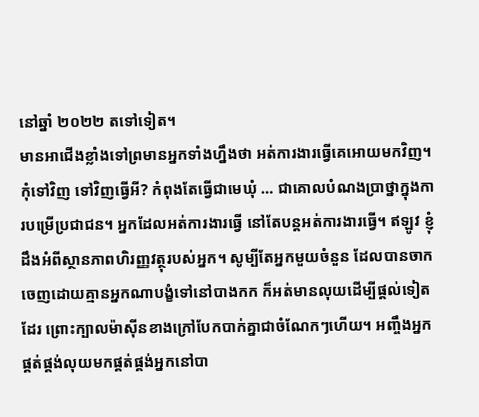នៅឆ្នាំ ២០២២ តទៅទៀត។
មានអាជើងខ្លាំងទៅព្រមានអ្នកទាំងហ្នឹងថា អត់ការងារធ្វើគេអោយមកវិញ។ កុំទៅវិញ ទៅវិញធ្វើអី? កំពុងតែធ្វើជាមេឃុំ … ជាគោលបំណងប្រាថ្នាក្នុងការបម្រើប្រជាជន។ អ្នកដែលអត់ការងារធ្វើ នៅតែបន្តអត់ការងារធ្វើ។ ឥឡូវ ខ្ញុំដឹងអំពីស្ថានភាពហិរញ្ញវត្ថុរបស់អ្នក។ សូម្បីតែអ្នកមួយចំនួន ដែលបានចាកចេញដោយគ្មានអ្នកណាបង្ខំទៅនៅបាងកក ក៏អត់មានលុយដើម្បីផ្ដល់ទៀតដែរ ព្រោះក្បាលម៉ាស៊ីនខាងក្រៅបែកបាក់គ្នាជាចំណែកៗហើយ។ អញ្ចឹងអ្នកផ្គត់ផ្គង់លុយមកផ្គត់ផ្គង់អ្នកនៅបា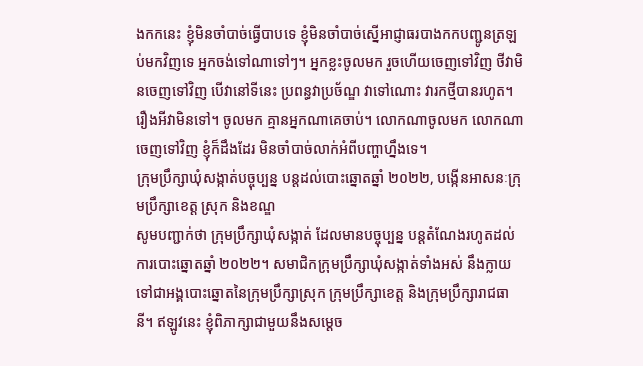ងកកនេះ ខ្ញុំមិនចាំបាច់ធ្វើបាបទេ ខ្ញុំមិនចាំបាច់ស្នើអាជ្ញាធរបាងកកបញ្ជូនត្រឡប់មកវិញទេ អ្នកចង់ទៅណាទៅៗ។ អ្នកខ្លះចូលមក រួចហើយចេញទៅវិញ ថីវាមិនចេញទៅវិញ បើវានៅទីនេះ ប្រពន្ធវាប្រច័ណ្ឌ វាទៅណោះ វារកថ្មីបានរហូត។ រឿងអីវាមិនទៅ។ ចូលមក គ្មានអ្នកណាគេចាប់។ លោកណាចូលមក លោកណាចេញទៅវិញ ខ្ញុំក៏ដឹងដែរ មិនចាំបាច់លាក់អំពីបញ្ហាហ្នឹងទេ។
ក្រុមប្រឹក្សាឃុំសង្កាត់បច្ចុប្បន្ន បន្តដល់បោះឆ្នោតឆ្នាំ ២០២២, បង្កើនអាសនៈក្រុមប្រឹក្សាខេត្ត ស្រុក និងខណ្ឌ
សូមបញ្ជាក់ថា ក្រុមប្រឹក្សាឃុំសង្កាត់ ដែលមានបច្ចុប្បន្ន បន្តតំណែងរហូតដល់ការបោះឆ្នោតឆ្នាំ ២០២២។ សមាជិកក្រុមប្រឹក្សាឃុំសង្កាត់ទាំងអស់ នឹងក្លាយទៅជាអង្គបោះឆ្នោតនៃក្រុមប្រឹក្សាស្រុក ក្រុមប្រឹក្សាខេត្ត និងក្រុមប្រឹក្សារាជធានី។ ឥឡូវនេះ ខ្ញុំពិភាក្សាជាមួយនឹងសម្ដេច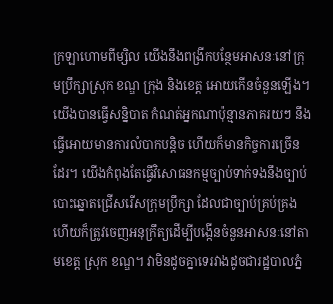ក្រឡាហោមពីម្សិល យើងនឹងពង្រីកបន្ថែមអាសនៈនៅក្រុមប្រឹក្សាស្រុក ខណ្ឌ ក្រុង និងខេត្ត អោយកើនចំនួនឡើង។ យើងបានធ្វើសន្និបាត កំណត់អ្នកណាប៉ុន្មានភាគរយៗ នឹងធ្វើអោយមានការលំបាកបន្ដិច ហើយក៏មានកិច្ចការច្រើនដែរ។ យើងកំពុងតែធ្វើវិសោធនកម្មច្បាប់ទាក់ទងនឹងច្បាប់បោះឆ្នោតជ្រើសរើសក្រុមប្រឹក្សា ដែលជាច្បាប់គ្រប់គ្រង ហើយក៏ត្រូវចេញអនុក្រឹត្យដើម្បីបង្កើនចំនួនអាសនៈនៅតាមខេត្ត ស្រុក ខណ្ឌ។ វាមិនដូចគ្នាទេរវាងដូចជារដ្ឋបាលភ្នំ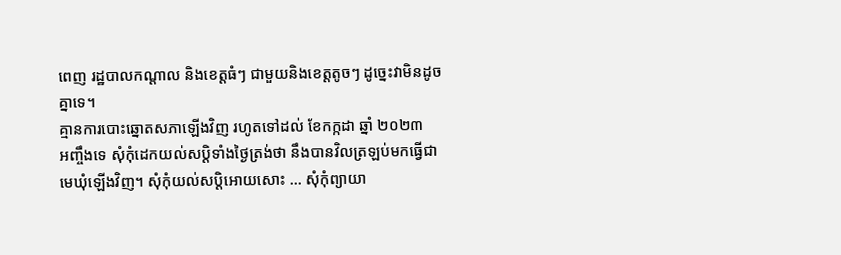ពេញ រដ្ឋបាលកណ្ដាល និងខេត្តធំៗ ជាមួយនិងខេត្តតូចៗ ដូច្នេះវាមិនដូចគ្នាទេ។
គ្មានការបោះឆ្នោតសភាឡើងវិញ រហូតទៅដល់ ខែកក្កដា ឆ្នាំ ២០២៣
អញ្ចឹងទេ សុំកុំដេកយល់សប្ដិទាំងថ្ងៃត្រង់ថា នឹងបានវិលត្រឡប់មកធ្វើជាមេឃុំឡើងវិញ។ សុំកុំយល់សប្ដិអោយសោះ … សុំកុំព្យាយា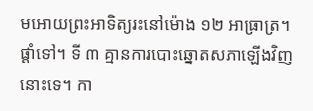មអោយព្រះអាទិត្យរះនៅម៉ោង ១២ អាធ្រាត្រ។ ផ្ដាំទៅ។ ទី ៣ គ្មានការបោះឆ្នោតសភាឡើងវិញនោះទេ។ កា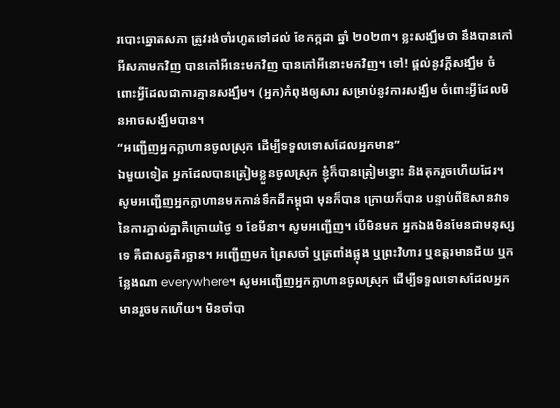របោះឆ្នោតសភា ត្រូវរង់ចាំរហូតទៅដល់ ខែកក្កដា ឆ្នាំ ២០២៣។ ខ្លះសង្ឃឹមថា នឹងបានកៅអីសភាមកវិញ បានកៅអីនេះមកវិញ បានកៅអីនោះមកវិញ។ ទៅ! ផ្ដល់នូវក្ដីសង្ឃឹម ចំពោះអ្វីដែលជាការគ្មានសង្ឃឹម។ (អ្នក)កំពុងឲ្យសារ សម្រាប់នូវការសង្ឃឹម ចំពោះអ្វីដែលមិនអាចសង្ឃឹមបាន។
“អញ្ជើញអ្នកក្លាហានចូលស្រុក ដើម្បីទទួលទោសដែលអ្នកមាន”
ឯមួយទៀត អ្នកដែលបានត្រៀមខ្លួនចូលស្រុក ខ្ញុំក៏បានត្រៀមខ្នោះ និងគុករួចហើយដែរ។ សូមអញ្ជើញអ្នកក្លាហានមកកាន់ទឹកដីកម្ពុជា មុនក៏បាន ក្រោយក៏បាន បន្ទាប់ពីឱសានវាទនៃការភ្នាល់គ្នាគឺក្រោយថ្ងៃ ១ ខែមីនា។ សូមអញ្ជើញ។ បើមិនមក អ្នកឯងមិនមែនជាមនុស្សទេ គឺជាសត្វតិរច្ឆាន។ អញ្ជើញមក ព្រៃសចាំ ឬត្រពាំងផ្លុង ឬព្រះវិហារ ឬឧត្តរមានជ័យ ឬកន្លែងណា everywhere។ សូមអញ្ជើញអ្នកក្លាហានចូលស្រុក ដើម្បីទទួលទោសដែលអ្នកមានរួចមកហើយ។ មិនចាំបា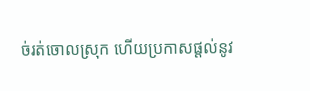ច់រត់ចោលស្រុក ហើយប្រកាសផ្ដល់នូវ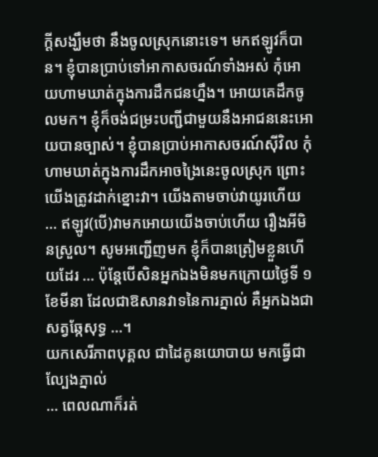ក្ដីសង្ឃឹមថា នឹងចូលស្រុកនោះទេ។ មកឥឡូវក៏បាន។ ខ្ញុំបានប្រាប់ទៅអាកាសចរណ៍ទាំងអស់ កុំអោយហាមឃាត់ក្នុងការដឹកជនហ្នឹង។ អោយគេដឹកចូលមក។ ខ្ញុំក៏ចង់ជម្រះបញ្ជីជាមួយនឹងអាជននេះអោយបានច្បាស់។ ខ្ញុំបានប្រាប់អាកាសចរណ៍ស៊ីវិល កុំហាមឃាត់ក្នុងការដឹកអាចង្រៃនេះចូលស្រុក ព្រោះយើងត្រូវដាក់ខ្នោះវា។ យើងតាមចាប់វាយូរហើយ … ឥឡូវ(បើ)វាមកអោយយើងចាប់ហើយ រឿងអីមិនស្រួល។ សូមអញ្ជើញមក ខ្ញុំក៏បានត្រៀមខ្លួនហើយដែរ … ប៉ុន្តែបើសិនអ្នកឯងមិនមកក្រោយថ្ងៃទី ១ ខែមីនា ដែលជាឱសានវាទនៃការភ្នាល់ គឺអ្នកឯងជាសត្វឆ្កែសុទ្ធ …។
យកសេរីភាពបុគ្គល ជាដៃគូនយោបាយ មកធ្វើជាល្បែងភ្នាល់
… ពេលណាក៏រត់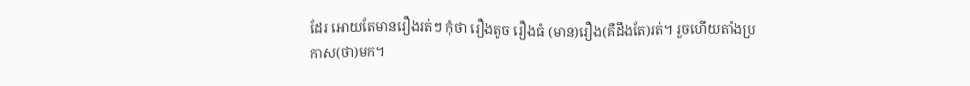ដែរ អោយតែមានរឿងរត់ៗ កុំថា រឿងតូច រឿងធំ (មាន)រឿង(គឺដឹងតែ)រត់។ រួចហើយតាំងប្រកាស(ថា)មក។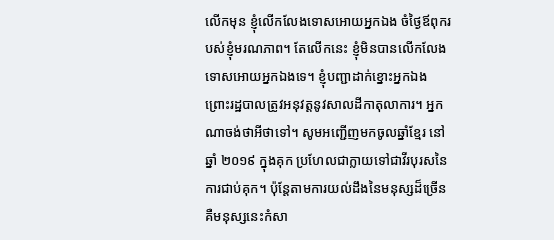លើកមុន ខ្ញុំលើកលែងទោសអោយអ្នកឯង ចំថ្ងៃឪពុករបស់ខ្ញុំមរណភាព។ តែលើកនេះ ខ្ញុំមិនបានលើកលែងទោសអោយអ្នកឯងទេ។ ខ្ញុំបញ្ជាដាក់ខ្នោះអ្នកឯង ព្រោះរដ្ឋបាលត្រូវអនុវត្តនូវសាលដីកាតុលាការ។ អ្នកណាចង់ថាអីថាទៅ។ សូមអញ្ជើញមកចូលឆ្នាំខ្មែរ នៅឆ្នាំ ២០១៩ ក្នុងគុក ប្រហែលជាក្លាយទៅជាវីរបុរសនៃការជាប់គុក។ ប៉ុន្តែតាមការយល់ដឹងនៃមនុស្សដ៏ច្រើន គឺមនុស្សនេះកំសា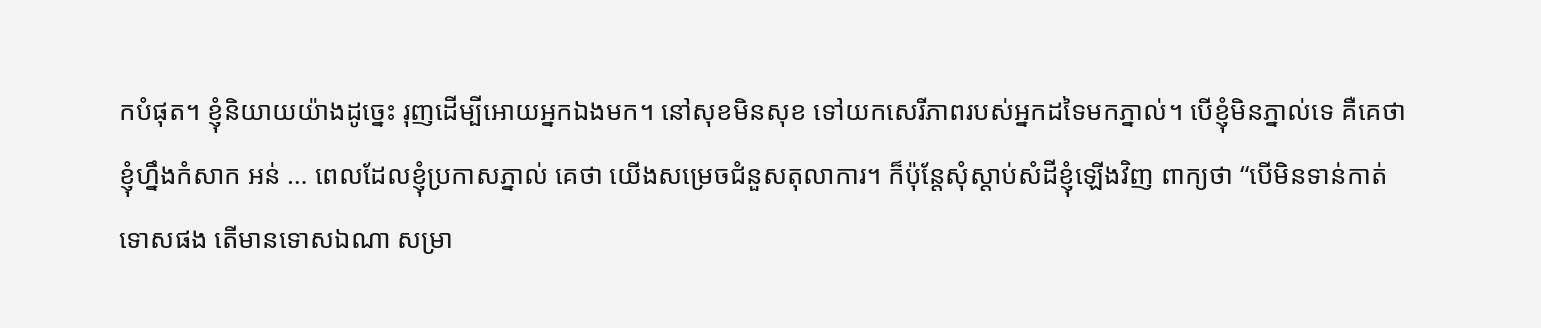កបំផុត។ ខ្ញុំនិយាយយ៉ាងដូច្នេះ រុញដើម្បីអោយអ្នកឯងមក។ នៅសុខមិនសុខ ទៅយកសេរីភាពរបស់អ្នកដទៃមកភ្នាល់។ បើខ្ញុំមិនភ្នាល់ទេ គឺគេថា ខ្ញុំហ្នឹងកំសាក អន់ … ពេលដែលខ្ញុំប្រកាសភ្នាល់ គេថា យើងសម្រេចជំនួសតុលាការ។ ក៏ប៉ុន្តែសុំស្ដាប់សំដីខ្ញុំឡើងវិញ ពាក្យថា “បើមិនទាន់កាត់ទោសផង តើមានទោសឯណា សម្រា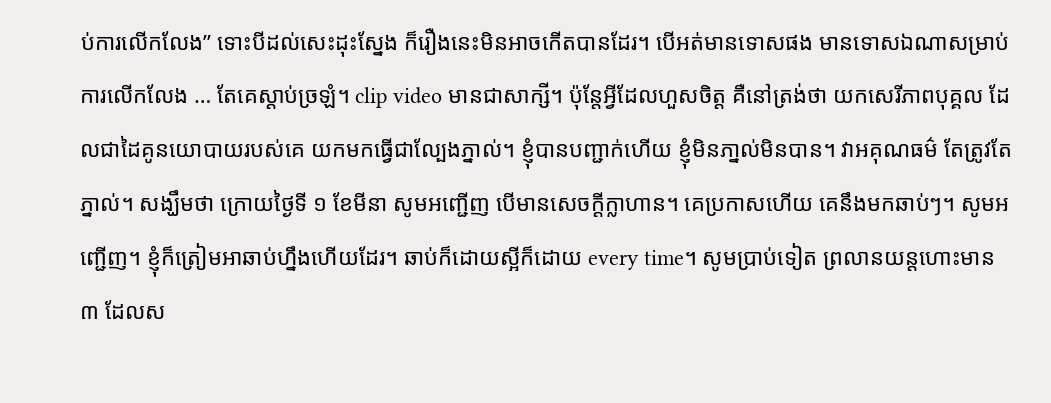ប់ការលើកលែង” ទោះបីដល់សេះដុះស្នែង ក៏រឿងនេះមិនអាចកើតបានដែរ។ បើអត់មានទោសផង មានទោសឯណាសម្រាប់ការលើកលែង … តែគេស្ដាប់ច្រឡំ។ clip video មានជាសាក្សី។ ប៉ុន្តែអ្វីដែលហួសចិត្ត គឺនៅត្រង់ថា យកសេរីភាពបុគ្គល ដែលជាដៃគូនយោបាយរបស់គេ យកមកធ្វើជាល្បែងភ្នាល់។ ខ្ញុំបានបញ្ជាក់ហើយ ខ្ញុំមិនភា្នល់មិនបាន។ វាអគុណធម៌ តែត្រូវតែភ្នាល់។ សង្ឃឹមថា ក្រោយថ្ងៃទី ១ ខែមីនា សូមអញ្ជើញ បើមានសេចក្ដីក្លាហាន។ គេប្រកាសហើយ គេនឹងមកឆាប់ៗ។ សូមអញ្ជើញ។ ខ្ញុំក៏ត្រៀមអាឆាប់ហ្នឹងហើយដែរ។ ឆាប់ក៏ដោយស្អីក៏ដោយ every time។ សូមប្រាប់ទៀត ព្រលានយន្តហោះមាន ៣ ដែលស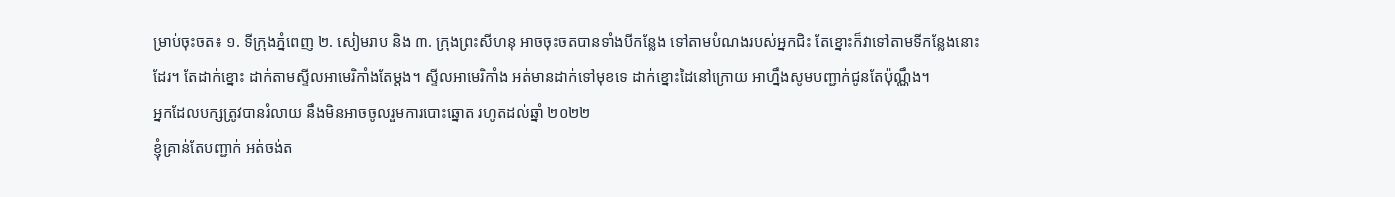ម្រាប់ចុះចត៖ ១. ទីក្រុងភ្នំពេញ ២. សៀមរាប និង ៣. ក្រុងព្រះសីហនុ អាចចុះចតបានទាំងបីកន្លែង ទៅតាមបំណងរបស់អ្នកជិះ តែខ្នោះក៏វាទៅតាមទីកន្លែងនោះដែរ។ តែដាក់ខ្នោះ ដាក់តាមស្ទីលអាមេរិកាំងតែម្តង។ ស្ទីលអាមេរិកាំង អត់មានដាក់ទៅមុខទេ ដាក់ខ្នោះដៃនៅក្រោយ អាហ្នឹងសូមបញ្ជាក់ជូនតែប៉ុណ្ណឹង។
អ្នកដែលបក្សត្រូវបានរំលាយ នឹងមិនអាចចូលរួមការបោះឆ្នោត រហូតដល់ឆ្នាំ ២០២២
ខ្ញុំគ្រាន់តែបញ្ជាក់ អត់ចង់ត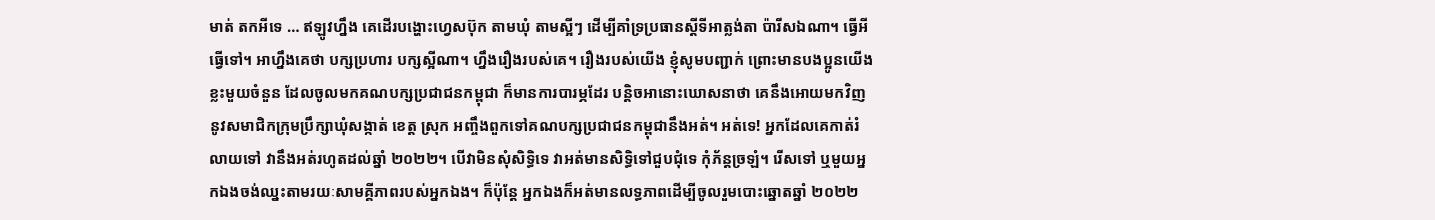មាត់ តកអីទេ … ឥឡូវហ្នឹង គេដើរបង្ហោះហ្វេសប៊ុក តាមឃុំ តាមស្អីៗ ដើម្បីគាំទ្រប្រធានស្ដីទីអាត្លង់តា ប៉ារីសឯណា។ ធ្វើអីធ្វើទៅ។ អាហ្នឹងគេថា បក្សប្រហារ បក្សស្អីណា។ ហ្នឹងរឿងរបស់គេ។ រឿងរបស់យើង ខ្ញុំសូមបញ្ជាក់ ព្រោះមានបងប្អូនយើងខ្លះមួយចំនួន ដែលចូលមកគណបក្សប្រជាជនកម្ពុជា ក៏មានការបារម្ភដែរ បន្តិចអានោះឃោសនាថា គេនឹងអោយមកវិញនូវសមាជិកក្រុមប្រឹក្សាឃុំសង្កាត់ ខេត្ត ស្រុក អញ្ចឹងពួកទៅគណបក្សប្រជាជនកម្ពុជានឹងអត់។ អត់ទេ! អ្នកដែលគេកាត់រំលាយទៅ វានឹងអត់រហូតដល់ឆ្នាំ ២០២២។ បើវាមិនសុំសិទ្ធិទេ វាអត់មានសិទ្ធិទៅជួបជុំទេ កុំភ័ន្តច្រឡំ។ រើសទៅ ឬមួយអ្នកឯងចង់ឈ្នះតាមរយៈសាមគ្គីភាពរបស់អ្នកឯង។ ក៏ប៉ុន្តែ អ្នកឯងក៏អត់មានលទ្ធភាពដើម្បីចូលរួមបោះឆ្នោតឆ្នាំ ២០២២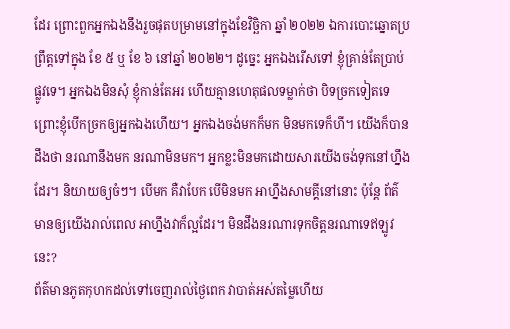ដែរ ព្រោះពួកអ្នកឯងនឹងរួចផុតបម្រាមនៅក្នុងខែវិច្ឆិកា ឆ្នាំ ២០២២ ឯការបោះឆ្នោតប្រព្រឹត្តទៅក្នុង ខែ ៥ ឬ ខែ ៦ នៅឆ្នាំ ២០២២។ ដូច្នេះ អ្នកឯងរើសទៅ ខ្ញុំគ្រាន់តែប្រាប់ផ្លូវទេ។ អ្នកឯងមិនសុំ ខ្ញុំកាន់តែអរ ហើយគ្មានហេតុផលទម្លាក់ថា បិទច្រកទៀតទេ ព្រោះខ្ញុំបើកច្រកឲ្យអ្នកឯងហើយ។ អ្នកឯងចង់មកក៏មក មិនមកទេក៏ហី។ យើងក៏បានដឹងថា នរណានឹងមក នរណាមិនមក។ អ្នកខ្លះមិនមកដោយសារយើងចង់ទុកនៅហ្នឹងដែរ។ និយាយឲ្យចំៗ។ បើមក គឺវាបែក បើមិនមក អាហ្នឹងសាមគ្គីនៅនោះ ប៉ុន្តែ ព័ត៌មានឲ្យយើងរាល់ពេល អាហ្នឹងវាក៏ល្អដែរ។ មិនដឹងនរណារទុកចិត្តនរណាទេឥឡូវនេះ?
ព័ត៌មានភូតកុហកដល់ទៅចេញរាល់ថ្ងៃពេក វាបាត់អស់តម្លៃហើយ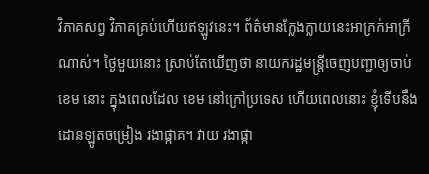វិភាគសព្វ វិភាគគ្រប់ហើយឥឡូវនេះ។ ព័ត៌មានក្លែងក្លាយនេះអាក្រក់អាក្រីណាស់។ ថ្ងៃមួយនោះ ស្រាប់តែឃើញថា នាយករដ្ឋមន្រ្តីចេញបញ្ជាឲ្យចាប់ ខេម នោះ ក្នុងពេលដែល ខេម នៅក្រៅប្រទេស ហើយពេលនោះ ខ្ញុំទើបនឹងដោនឡូតចម្រៀង រងាផ្កាគ។ វាយ រងាផ្កា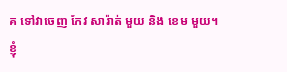គ ទៅវាចេញ កែវ សារ៉ាត់ មួយ និង ខេម មួយ។ ខ្ញុំ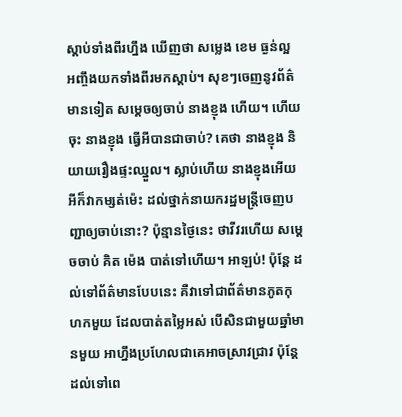ស្តាប់ទាំងពីរហ្នឹង ឃើញថា សម្លេង ខេម ធ្ងន់ល្អ អញ្ចឹងយកទាំងពីរមកស្តាប់។ សុខៗចេញនូវព័ត៌មានទៀត សម្តេចឲ្យចាប់ នាងខ្ញុង ហើយ។ ហើយចុះ នាងខ្ញុង ធ្វើអីបានជាចាប់? គេថា នាងខ្ញុង និយាយរឿងផ្ទះឈ្នួល។ ស្លាប់ហើយ នាងខ្ញុងអើយ អីក៏វាកម្សត់ម៉េះ ដល់ថ្នាក់នាយករដ្ឋមន្រ្តីចេញបញ្ជាឲ្យចាប់នោះ? ប៉ុន្មានថ្ងៃនេះ ថាវីវរហើយ សម្តេចចាប់ គិត ម៉េង បាត់ទៅហើយ។ អាឡប់! ប៉ុន្តែ ដល់ទៅព័ត៌មានបែបនេះ គឺវាទៅជាព័ត៌មានភូតកុហកមួយ ដែលបាត់តម្លៃអស់ បើសិនជាមួយឆ្នាំមានមួយ អាហ្នឹងប្រហែលជាគេអាចស្រាវជ្រាវ ប៉ុន្តែ ដល់ទៅពេ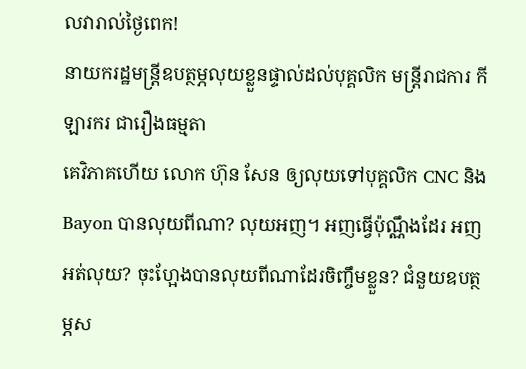លវារាល់ថ្ងៃពេក!
នាយករដ្ឋមន្រ្តីឧបត្ថម្ភលុយខ្លួនផ្ទាល់ដល់បុគ្គលិក មន្រ្តីរាជការ កីឡារករ ជារឿងធម្មតា
គេវិភាគហើយ លោក ហ៊ុន សែន ឲ្យលុយទៅបុគ្គលិក CNC និង Bayon បានលុយពីណា? លុយអញ។ អញធ្វើប៉ុណ្ណឹងដែរ អញអត់លុយ? ចុះហ្អែងបានលុយពីណាដែរចិញ្ចឹមខ្លួន? ជំនួយឧបត្ថម្ភស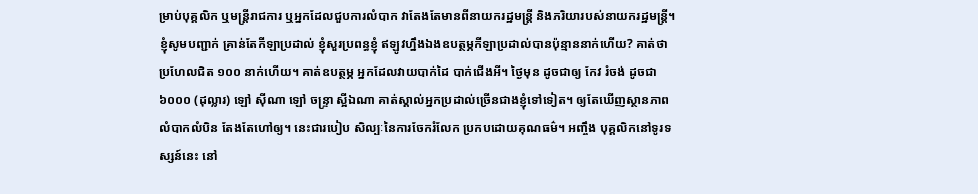ម្រាប់បុគ្គលិក ឬមន្រ្តីរាជការ ឬអ្នកដែលជួបការលំបាក វាតែងតែមានពីនាយករដ្ឋមន្រ្តី និងភរិយារបស់នាយករដ្ឋមន្រ្តី។ ខ្ញុំសូមបញ្ជាក់ គ្រាន់តែកីឡាប្រដាល់ ខ្ញុំសួរប្រពន្ធខ្ញុំ ឥឡូវហ្នឹងឯងឧបត្ថម្ភកីឡាប្រដាល់បានប៉ុន្មាននាក់ហើយ? គាត់ថា ប្រហែលជិត ១០០ នាក់ហើយ។ គាត់ឧបត្ថម្ភ អ្នកដែលវាយបាក់ដៃ បាក់ជើងអី។ ថ្ងៃមុន ដូចជាឲ្យ កែវ រំចង់ ដូចជា ៦០០០ (ដុល្លារ) ឡៅ ស៊ីណា ឡៅ ចន្ទ្រា ស្អីឯណា គាត់ស្គាល់អ្នកប្រដាល់ច្រើនជាងខ្ញុំទៅទៀត។ ឲ្យតែឃើញស្ថានភាពលំបាកលំបិន តែងតែហៅឲ្យ។ នេះជារបៀប សិល្បៈនៃការចែករំលែក ប្រកបដោយគុណធម៌។ អញ្ចឹង បុគ្គលិកនៅទូរទស្សន៍នេះ នៅ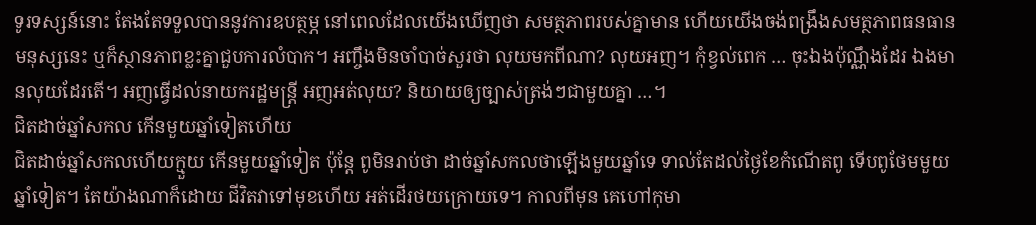ទូរទស្សន៍នោះ តែងតែទទួលបាននូវការឧបត្ថម្ភ នៅពេលដែលយើងឃើញថា សមត្ថភាពរបស់គ្នាមាន ហើយយើងចង់ពង្រឹងសមត្ថភាពធនធានមនុស្សនេះ ឬក៏ស្ថានភាពខ្លះគ្នាជួបការលំបាក។ អញ្ចឹងមិនចាំបាច់សួរថា លុយមកពីណា? លុយអញ។ កុំខ្វល់ពេក … ចុះឯងប៉ុណ្ណឹងដែរ ឯងមានលុយដែរតើ។ អញធ្វើដល់នាយករដ្ឋមន្រ្តី អញអត់លុយ? និយាយឲ្យច្បាស់ត្រង់ៗជាមួយគ្នា …។
ជិតដាច់ឆ្នាំសកល កើនមួយឆ្នាំទៀតហើយ
ជិតដាច់ឆ្នាំសកលហើយក្មួយ កើនមួយឆ្នាំទៀត ប៉ុន្តែ ពូមិនរាប់ថា ដាច់ឆ្នាំសកលថាឡើងមួយឆ្នាំទេ ទាល់តែដល់ថ្ងៃខែកំណើតពូ ទើបពូថែមមួយឆ្នាំទៀត។ តែយ៉ាងណាក៏ដោយ ជីវិតវាទៅមុខហើយ អត់ដើរថយក្រោយទេ។ កាលពីមុន គេហៅកុមា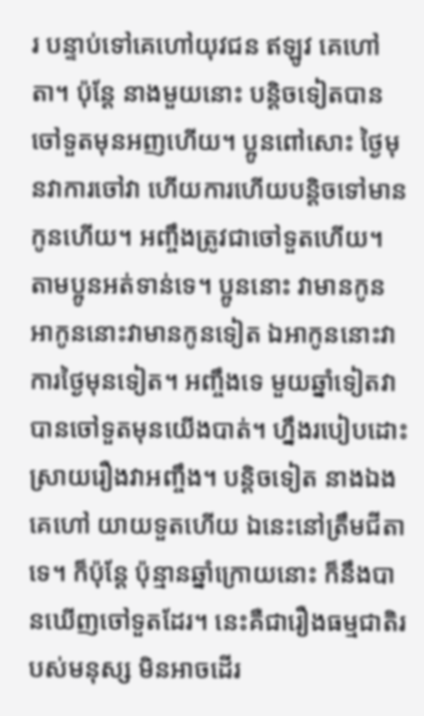រ បន្ទាប់ទៅគេហៅយុវជន ឥឡូវ គេហៅតា។ ប៉ុន្តែ នាងមួយនោះ បន្តិចទៀតបានចៅទួតមុនអញហើយ។ ប្អូនពៅសោះ ថ្ងៃមុនវាការចៅវា ហើយការហើយបន្តិចទៅមានកូនហើយ។ អញ្ចឹងត្រូវជាចៅទួតហើយ។ តាមប្អូនអត់ទាន់ទេ។ ប្អូននោះ វាមានកូន អាកូននោះវាមានកូនទៀត ឯអាកូននោះវាការថ្ងៃមុនទៀត។ អញ្ចឹងទេ មួយឆ្នាំទៀតវាបានចៅទួតមុនយើងបាត់។ ហ្នឹងរបៀបដោះស្រាយរឿងវាអញ្ចឹង។ បន្តិចទៀត នាងឯងគេហៅ យាយទួតហើយ ឯនេះនៅត្រឹមជីតាទេ។ ក៏ប៉ុន្តែ ប៉ុន្មានឆ្នាំក្រោយនោះ ក៏នឹងបានឃើញចៅទួតដែរ។ នេះគឺជារឿងធម្មជាតិរបស់មនុស្ស មិនអាចដើរ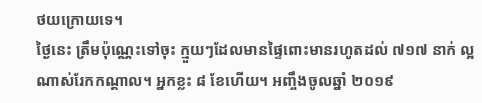ថយក្រោយទេ។
ថ្ងៃនេះ ត្រឹមប៉ុណ្ណេះទៅចុះ ក្មួយៗដែលមានផ្ទៃពោះមានរហូតដល់ ៧១៧ នាក់ ល្អណាស់រែកកណ្តាល។ អ្នកខ្លះ ៨ ខែហើយ។ អញ្ចឹងចូលឆ្នាំ ២០១៩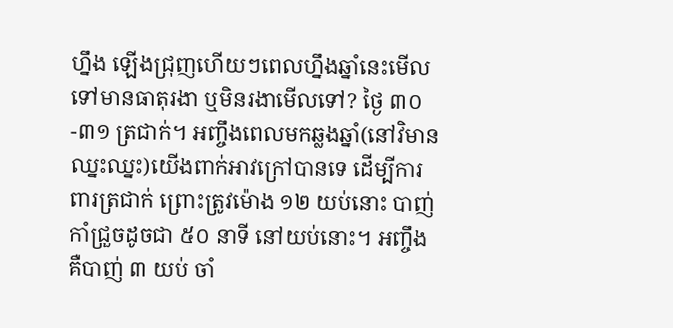ហ្នឹង ឡើងជ្រុញហើយៗពេលហ្នឹងឆ្នាំនេះមើលទៅមានធាតុរងា ឬមិនរងាមើលទៅ? ថ្ងៃ ៣០-៣១ ត្រជាក់។ អញ្ចឹងពេលមកឆ្លងឆ្នាំ(នៅវិមានឈ្នះឈ្នះ)យើងពាក់អាវក្រៅបានទេ ដើម្បីការពារត្រជាក់ ព្រោះត្រូវម៉ោង ១២ យប់នោះ បាញ់កាំជ្រួចដូចជា ៥០ នាទី នៅយប់នោះ។ អញ្ចឹង គឺបាញ់ ៣ យប់ ចាំ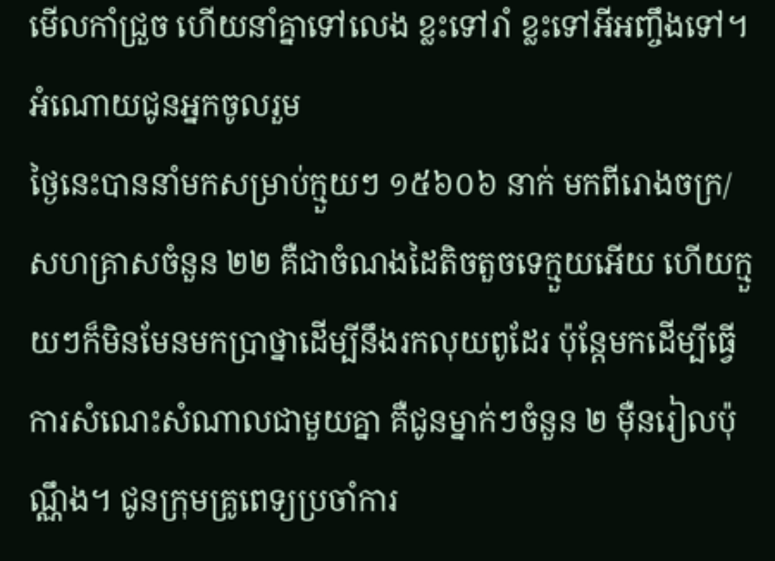មើលកាំជ្រួច ហើយនាំគ្នាទៅលេង ខ្លះទៅរាំ ខ្លះទៅអីអញ្ចឹងទៅ។
អំណោយជូនអ្នកចូលរួម
ថ្ងៃនេះបាននាំមកសម្រាប់ក្មួយៗ ១៥៦០៦ នាក់ មកពីរោងចក្រ/សហគ្រាសចំនួន ២២ គឺជាចំណងដៃតិចតួចទេក្មួយអើយ ហើយក្មួយៗក៏មិនមែនមកប្រាថ្នាដើម្បីនឹងរកលុយពូដែរ ប៉ុន្តែមកដើម្បីធ្វើការសំណេះសំណាលជាមួយគ្នា គឺជូនម្នាក់ៗចំនួន ២ ម៉ឺនរៀលប៉ុណ្ណឹង។ ជូនក្រុមគ្រូពេទ្យប្រចាំការ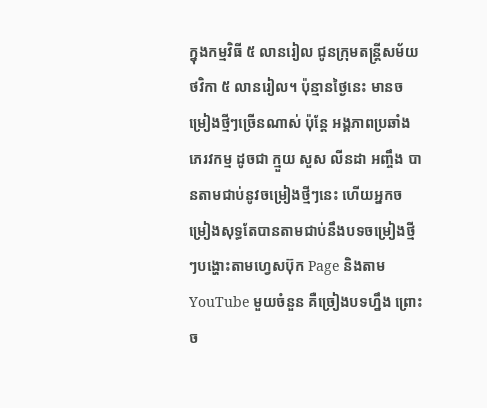ក្នុងកម្មវិធី ៥ លានរៀល ជូនក្រុមតន្រ្តីសម័យថវិកា ៥ លានរៀល។ ប៉ុន្មានថ្ងៃនេះ មានចម្រៀងថ្មីៗច្រើនណាស់ ប៉ុន្តែ អង្គភាពប្រឆាំងភេរវកម្ម ដូចជា ក្មួយ សួស លីនដា អញ្ចឹង បានតាមជាប់នូវចម្រៀងថ្មីៗនេះ ហើយអ្នកចម្រៀងសុទ្ធតែបានតាមជាប់នឹងបទចម្រៀងថ្មីៗបង្ហោះតាមហ្វេសប៊ុក Page និងតាម YouTube មួយចំនួន គឺច្រៀងបទហ្នឹង ព្រោះច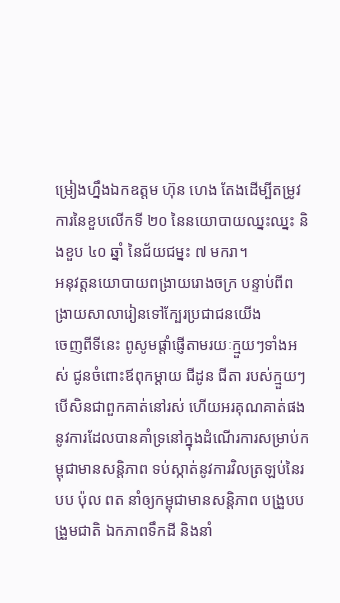ម្រៀងហ្នឹងឯកឧត្តម ហ៊ុន ហេង តែងដើម្បីតម្រូវការនៃខួបលើកទី ២០ នៃនយោបាយឈ្នះឈ្នះ និងខួប ៤០ ឆ្នាំ នៃជ័យជម្នះ ៧ មករា។
អនុវត្តនយោបាយពង្រាយរោងចក្រ បន្ទាប់ពីពង្រាយសាលារៀនទៅក្បែរប្រជាជនយើង
ចេញពីទីនេះ ពូសូមផ្តាំផ្ញើតាមរយៈក្មួយៗទាំងអស់ ជូនចំពោះឪពុកម្ដាយ ជីដូន ជីតា របស់ក្មួយៗបើសិនជាពួកគាត់នៅរស់ ហើយអរគុណគាត់ផងនូវការដែលបានគាំទ្រនៅក្នុងដំណើរការសម្រាប់កម្ពុជាមានសន្តិភាព ទប់ស្កាត់នូវការវិលត្រឡប់នៃរបប ប៉ុល ពត នាំឲ្យកម្ពុជាមានសន្តិភាព បង្រួបបង្រួមជាតិ ឯកភាពទឹកដី និងនាំ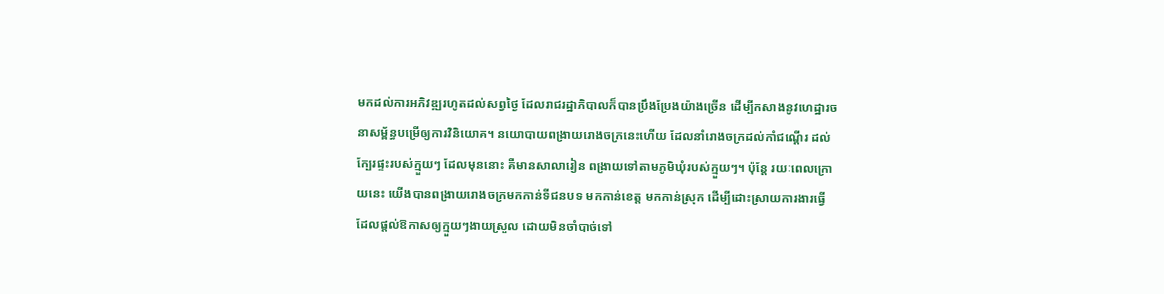មកដល់ការអភិវឌ្ឍរហូតដល់សព្វថ្ងៃ ដែលរាជរដ្ឋាភិបាលក៏បានប្រឹងប្រែងយ៉ាងច្រើន ដើម្បីកសាងនូវហេដ្ឋារចនាសម្ព័ន្ធបម្រើឲ្យការវិនិយោគ។ នយោបាយពង្រាយរោងចក្រនេះហើយ ដែលនាំរោងចក្រដល់កាំជណ្ដើរ ដល់ក្បែរផ្ទះរបស់ក្មួយៗ ដែលមុននោះ គឺមានសាលារៀន ពង្រាយទៅតាមភូមិឃុំរបស់ក្មួយៗ។ ប៉ុន្តែ រយៈពេលក្រោយនេះ យើងបានពង្រាយរោងចក្រមកកាន់ទីជនបទ មកកាន់ខេត្ត មកកាន់ស្រុក ដើម្បីដោះស្រាយការងារធ្វើ ដែលផ្តល់ឱកាសឲ្យក្មួយៗងាយស្រួល ដោយមិនចាំបាច់ទៅ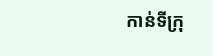កាន់ទីក្រុ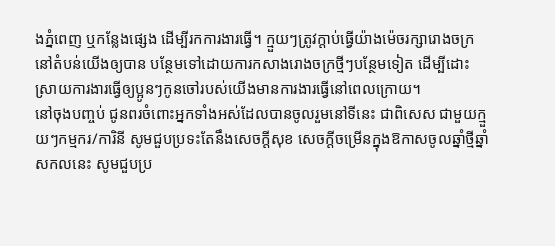ងភ្នំពេញ ឬកន្លែងផ្សេង ដើម្បីរកការងារធ្វើ។ ក្មួយៗត្រូវក្តាប់ធ្វើយ៉ាងម៉េចរក្សារោងចក្រនៅតំបន់យើងឲ្យបាន បន្ថែមទៅដោយការកសាងរោងចក្រថ្មីៗបន្ថែមទៀត ដើម្បីដោះស្រាយការងារធ្វើឲ្យប្អូនៗកូនចៅរបស់យើងមានការងារធ្វើនៅពេលក្រោយ។
នៅចុងបញ្ចប់ ជូនពរចំពោះអ្នកទាំងអស់ដែលបានចូលរួមនៅទីនេះ ជាពិសេស ជាមួយក្មួយៗកម្មករ/ការិនី សូមជួបប្រទះតែនឹងសេចក្តីសុខ សេចក្តីចម្រើនក្នុងឱកាសចូលឆ្នាំថ្មីឆ្នាំសកលនេះ សូមជួបប្រ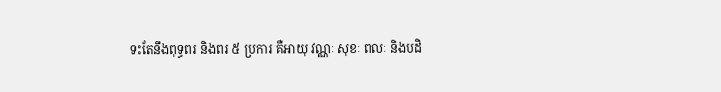ទះតែនឹងពុទ្ធពរ និងពរ ៥ ប្រការ គឺអាយុ វណ្ណៈ សុខៈ ពលៈ និងបដិ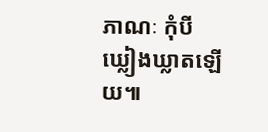ភាណៈ កុំបីឃ្លៀងឃ្លាតឡើយ៕